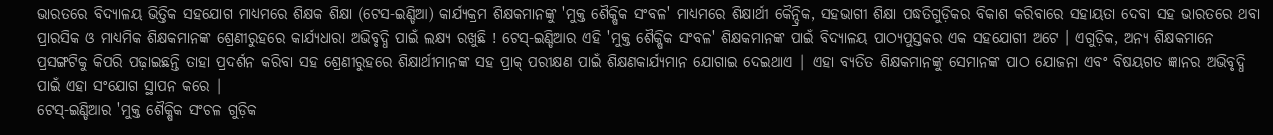ଭାରତରେ ବିଦ୍ୟାଳୟ ଭିତ୍ତିକ ସହଯୋଗ ମାଧ୍ୟମରେ ଶିକ୍ଷକ ଶିକ୍ଷା (ଟେସ-ଇଣ୍ଡିଆ) କାର୍ଯ୍ୟକ୍ରମ ଶିକ୍ଷକମାନଙ୍କୁ 'ମୁକ୍ତ ଶୈକ୍ଷିକ ସଂବଳ' ମାଧ୍ୟମରେ ଶିକ୍ଷାର୍ଥୀ କୈନ୍ଦ୍ରିକ, ସହଭାଗୀ ଶିକ୍ଷା ପଦ୍ଧତିଗୁଡ଼ିକର ବିକାଶ କରିବାରେ ସହାୟତା ଦେବା ସହ ଭାରତରେ ଥବା ପ୍ରାରସିକ ଓ ମାଧ୍ୟମିକ ଶିକ୍ଷକମାନଙ୍କ ଶ୍ରେଣୀରୁହରେ କାର୍ଯ୍ୟଧାରା ଅଭିବୃଦ୍ଧି ପାଇଁ ଲକ୍ଷ୍ୟ ରଖୁଛି ! ଟେସ୍-ଇଣ୍ଡିଆର ଏହି 'ମୁକ୍ତ ଶୈକ୍ଷିକ ସଂବଳ' ଶିକ୍ଷକମାନଙ୍କ ପାଇଁ ବିଦ୍ୟାଳୟ ପାଠ୍ୟପୁସ୍ତକର ଏକ ସହଯୋଗୀ ଅଟେ । ଏଗୁଡ଼ିକ, ଅନ୍ୟ ଶିକ୍ଷକମାନେ ପ୍ରସଙ୍ଗଟିକୁ କିପରି ପଢ଼ାଇଛନ୍ତି ତାହା ପ୍ରଦର୍ଶନ କରିବା ସହ ଶ୍ରେଣୀରୁହରେ ଶିକ୍ଷାର୍ଥୀମାନଙ୍କ ସହ ପ୍ରାକ୍ ପରୀକ୍ଷଣ ପାଇଁ ଶିକ୍ଷଣକାର୍ଯ୍ୟମାନ ଯୋଗାଇ ଦେଇଥାଏ | ଏହା ବ୍ୟତିତ ଶିକ୍ଷକମାନଙ୍କୁ ସେମାନଙ୍କ ପାଠ ଯୋଜନା ଏବଂ ବିଷୟଗତ ଜ୍ଞାନର ଅଭିବୃଦ୍ଧି ପାଇଁ ଏହା ସଂଯୋଗ ସ୍ଥାପନ କରେ |
ଟେସ୍-ଇଣ୍ଡିଆର 'ମୁକ୍ତ ଶୈକ୍ଷିକ ସଂଚଳ ଗୁଡ଼ିକ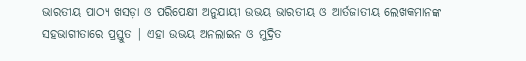ଭାରତୀୟ ପାଠ୍ୟ ଖସଡ଼ା ଓ ପରିପେକ୍ଷୀ ଅନୁଯାୟୀ ଉଭୟ ଭାରତୀୟ ଓ ଆର୍ତଜାତୀୟ ଲେଖକମାନଙ୍କ ସହଭାଗୀତାରେ ପ୍ରସ୍ତୁତ | ଏହା ଉଭୟ ଅନଲାଇନ ଓ ମୁଦ୍ରିତ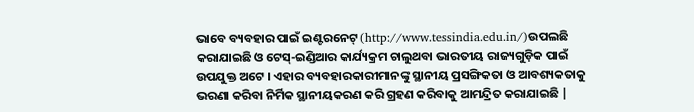ଭାବେ ବ୍ୟବହାର ପାଇଁ ଇଣ୍ଟରନେଟ୍ (http://www.tessindia.edu.in/)ଉପଲଛି କରାଯାଇଛି ଓ ଟେସ୍-ଇଣ୍ଡିଆର କାର୍ଯ୍ୟକ୍ରମ ଚାଲୁଥବା ଭାରତୀୟ ରାଜ୍ୟଗୁଡ଼ିକ ପାଇଁ ଉପଯୁକ୍ତ ଅଟେ । ଏହାର ବ୍ୟବହାରକାରୀମାନଙ୍କୁ ସ୍ଥାନୀୟ ପ୍ରସଙ୍ଗିକତା ଓ ଆବଶ୍ୟକତାକୁ ଭରଣା କରିବା ନିର୍ମିକ ସ୍ଥାନୀୟକରଣ କରି ଗ୍ରହଣ କରିବାକୁ ଆମନ୍ଦ୍ରିତ କରାଯାଇଛି |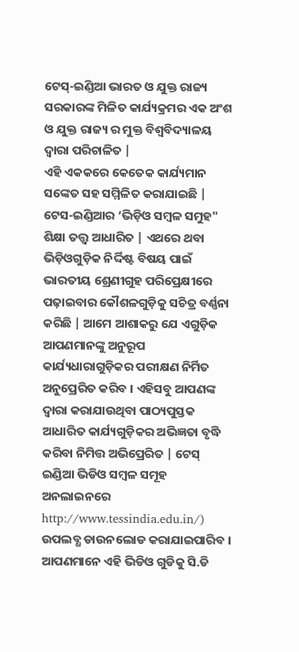ଟେସ୍-ଇଣ୍ଡିଆ ଭାରତ ଓ ଯୁକ୍ତ ରାଜ୍ୟ ସରକାରଙ୍କ ମିଳିତ କାର୍ଯ୍ୟକ୍ରମର ଏକ ଅଂଶ ଓ ଯୁକ୍ତ ରାଜ୍ୟ ର ମୁକ୍ତ ବିଶ୍ଵବିଦ୍ୟାଳୟ ଦ୍ଵାରା ପରିଚାଳିତ |
ଏହି ଏକକରେ କେତେକ କାର୍ଯ୍ୟମାନ ସଙ୍କେତ ସହ ସମ୍ମିଳିତ କରାଯାଇଛି | ଟେସ-ଇଣ୍ଡିଆର ‘ଭିଡ଼ିଓ ସମ୍ବଳ ସମୁହ" ଶିକ୍ଷା ତତ୍ତ୍ବ ଆଧାରିତ | ଏଥରେ ଥବା ଭିଡ଼ିଓଗୁଡ଼ିକ ନିର୍ଦ୍ଦିଷ୍ଟ ବିଷୟ ପାଇଁ ଭାରତୀୟ ଶ୍ରେଣୀଗୁହ ପରିପ୍ରେକ୍ଷୀରେ ପଢ଼ାଇବାର କୌଶଳଗୁଡ଼ିକୁ ସଚିତ୍ର ବର୍ଣ୍ଣନା କରିଛି | ଆମେ ଆଶାକରୁ ଯେ ଏଗୁଡ଼ିକ ଆପଣମାନଙ୍କୁ ଅନୁରୂପ କାର୍ଯ୍ୟଧାରାଗୁଡ଼ିକର ପରୀକ୍ଷଣ ନିର୍ମିତ ଅନୁପ୍ରେରିତ କରିବ । ଏହିସବୁ ଆପଣଙ୍କ ଦ୍ଵାରା କରାଯାଉଥିବା ପାଠ୍ୟପୁସ୍ତକ ଆଧାରିତ କାର୍ଯ୍ୟଗୁଡ଼ିକର ଅଭିଜ୍ଞତା ବୃଦ୍ଧି କରିବା ନିମିତ୍ତ ଅଭିପ୍ରେରିତ | ଟେସ୍ ଇଣ୍ଡିଆ ଭିଡିଓ ସମ୍ବଳ ସମୂହ ଅନଲାଇନରେ http://www.tessindia.edu.in/) ଉପଲବ୍ଧ ଡାଉନଲୋଡ କରାଯାଇପାରିବ । ଆପଣମାନେ ଏହି ଭିଡିଓ ଗୁଡିକୁ ସି.ଡି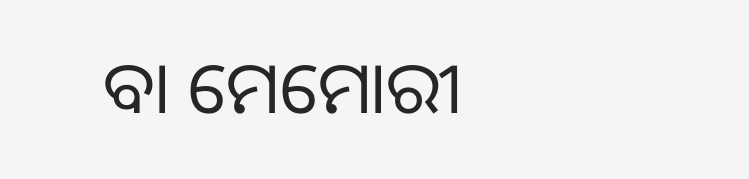ବା ମେମୋରୀ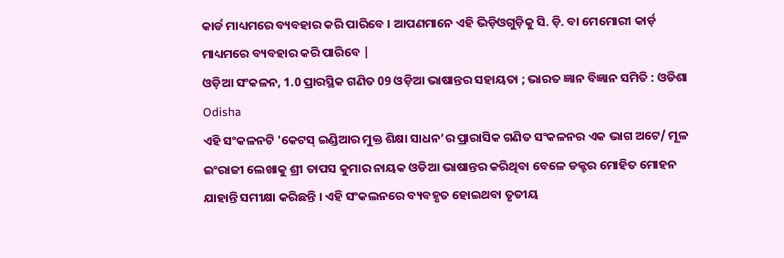କାର୍ଡ ମାଧ୍ୟମରେ ବ୍ୟବହାର କରି ପାରିବେ । ଆପଣମାନେ ଏହି ଭିଡ଼ିଓଗୁଡ଼ିକୁ ସି. ଡ଼ି. ବା ମେମୋରୀ କାର୍ଡ଼ ମାଧ୍ୟମରେ ବ୍ୟବହାର କରି ପାରିବେ |
ଓଡ଼ିଆ ସଂକଳନ, 1.0 ପ୍ରାରସ୍ଥିକ ଗଣିତ 09 ଓଡ଼ିଆ ଭାଷାନ୍ତର ସହାୟତା ; ଭାରତ ଜ୍ଞାନ ବିଜ୍ଞାନ ସମିତି : ଓଡିଶା Odisha
ଏହି ସଂକଳନଟି 'କେଟସ୍ ଇଣ୍ଡିଆର ମୁକ୍ତ ଶିକ୍ଷା ସାଧନ’ର ପ୍ରାରାସିକ ଗଣିତ ସଂକଳନର ଏକ ଭାଗ ଅଟେ/ ମୂଳ ଇଂରାଜୀ ଲେଖାକୁ ଶ୍ରୀ ତାପସ କୁମାର ନାୟକ ଓଡିଆ ଭାଷାନ୍ତର କରିଥିବା ବେଳେ ଡକ୍ଟର ମୋହିତ ମୋହନ ଯାହାନ୍ତି ସମୀକ୍ଷା କରିଛନ୍ତି । ଏହି ସଂକଲନରେ ବ୍ୟବହୃତ ହୋଇଥବା ତୃତୀୟ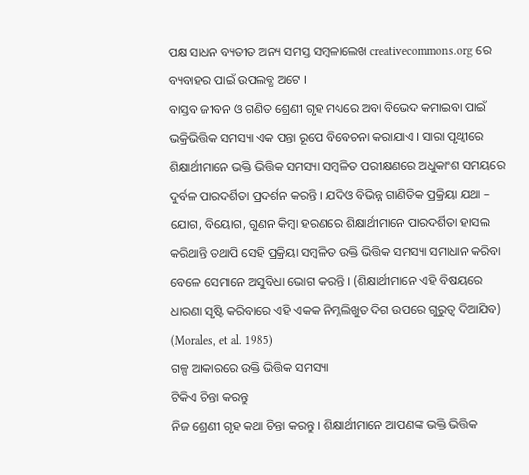ପକ୍ଷ ସାଧନ ବ୍ୟତୀତ ଅନ୍ୟ ସମସ୍ତ ସମ୍ବଳାଲେଖ creativecommons.org ରେ ବ୍ୟବାହର ପାଇଁ ଉପଲବ୍ଧ ଅଟେ ।
ବାସ୍ତବ ଜୀବନ ଓ ଗଣିତ ଶ୍ରେଣୀ ଗୃହ ମଧ୍ୟରେ ଅବା ବିଭେଦ କମାଇବା ପାଇଁ ଭକ୍ରିଭିତ୍ତିକ ସମସ୍ୟା ଏକ ପନ୍ତା ରୂପେ ବିବେଚନା କରାଯାଏ । ସାରା ପୃଥ୍ବୀରେ ଶିକ୍ଷାର୍ଥୀମାନେ ଭକ୍ତି ଭିତ୍ତିକ ସମସ୍ୟା ସମ୍ବଳିତ ପରୀକ୍ଷଣରେ ଅଧୁକାଂଶ ସମୟରେ ଦୁର୍ବଳ ପାରଦର୍ଶିତା ପ୍ରଦର୍ଶନ କରନ୍ତି । ଯଦିଓ ବିଭିନ୍ନ ଗାଣିତିକ ପ୍ରକ୍ରିୟା ଯଥା – ଯୋଗ, ବିୟୋଗ, ଗୁଣନ କିମ୍ବା ହରଣରେ ଶିକ୍ଷାର୍ଥୀମାନେ ପାରଦର୍ଶିତା ହାସଲ କରିଥାନ୍ତି ତଥାପି ସେହି ପ୍ରକ୍ରିୟା ସମ୍ବଳିତ ଉକ୍ତି ଭିତ୍ତିକ ସମସ୍ୟା ସମାଧାନ କରିବା ବେଳେ ସେମାନେ ଅସୁବିଧା ଭୋଗ କରନ୍ତି । (ଶିକ୍ଷାର୍ଥୀମାନେ ଏହି ବିଷୟରେ ଧାରଣା ସୃଷ୍ଟି କରିବାରେ ଏହି ଏକକ ନିମ୍ନଲିଖୁତ ଦିଗ ଉପରେ ଗୁରୁତ୍ଵ ଦିଆଯିବ) (Morales, et al. 1985)
ଗଳ୍ପ ଆକାରରେ ଉକ୍ତି ଭିତ୍ତିକ ସମସ୍ୟା
ଟିକିଏ ଚିନ୍ତା କରନ୍ତୁ
ନିଜ ଶ୍ରେଣୀ ଗୃହ କଥା ଚିନ୍ତା କରନ୍ତୁ । ଶିକ୍ଷାର୍ଥୀମାନେ ଆପଣଙ୍କ ଭକ୍ତି ଭିତ୍ତିକ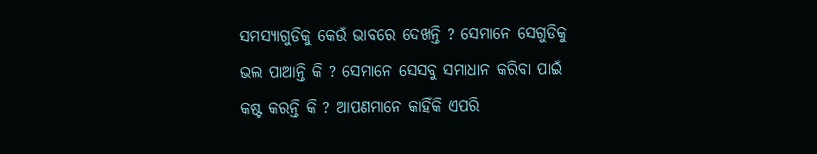ସମସ୍ୟାଗୁଡିକୁ କେଉଁ ଭାବରେ ଦେଖନ୍ତି ? ସେମାନେ ସେଗୁଡିକୁ ଭଲ ପାଆନ୍ତି କି ? ସେମାନେ ସେସବୁ ସମାଧାନ କରିବା ପାଇଁ କଷ୍ଟ କରନ୍ତି କି ? ଆପଣମାନେ କାହିଁକି ଏପରି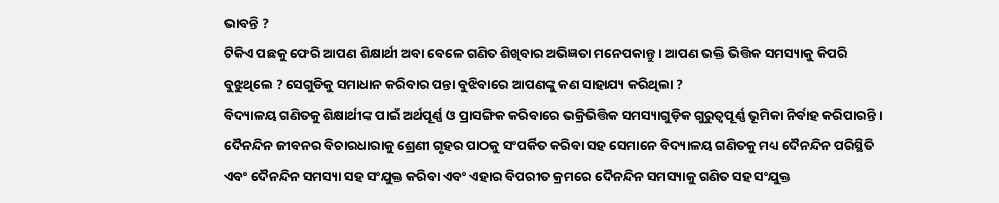ଭାବନ୍ତି ?
ଟିକିଏ ପଛକୁ ଫେରି ଆପଣ ଶିକ୍ଷାର୍ଥୀ ଅବା ବେଳେ ଗଣିତ ଶିଖିବାର ଅଭିଜ୍ଞତା ମନେପକାନ୍ତୁ । ଆପଣ ଭକ୍ତି ଭିତ୍ତିକ ସମସ୍ୟାକୁ କିପରି ବୁଝୁଥିଲେ ? ସେଗୁଡିକୁ ସମାଧାନ କରିବାର ପନ୍ତା ବୁଝିବାରେ ଆପଣଙ୍କୁ କଣ ସାହାଯ୍ୟ କରିଥିଲା ?
ବିଦ୍ୟାଳୟ ଗଣିତକୁ ଶିକ୍ଷାର୍ଥୀଙ୍କ ପାଇଁ ଅର୍ଥପୂର୍ଣ୍ଣ ଓ ପ୍ରାସଙ୍ଗିକ କରିବାରେ ଭକ୍ରିଭିତ୍ତିକ ସମସ୍ୟାଗୁଡ଼ିକ ଗୁରୁତ୍ଵପୂର୍ଣ୍ଣ ଭୂମିକା ନିର୍ବାହ କରିପାରନ୍ତି । ଦୈନନ୍ଦିନ ଜୀବନର ବିଚାରଧାରାକୁ ଶ୍ରେଣୀ ଗୃହର ପାଠକୁ ସଂପର୍କିତ କରିବା ସହ ସେମାନେ ବିଦ୍ୟାଳୟ ଗଣିତକୁ ମଧ୍ୟ ଦୈନନ୍ଦିନ ପରିସ୍ଥିତି ଏବଂ ଦୈନନ୍ଦିନ ସମସ୍ୟା ସହ ସଂଯୁକ୍ତ କରିବା ଏବଂ ଏହାର ବିପରୀତ କ୍ରମରେ ଦୈନନ୍ଦିନ ସମସ୍ୟାକୁ ଗଣିତ ସହ ସଂଯୁକ୍ତ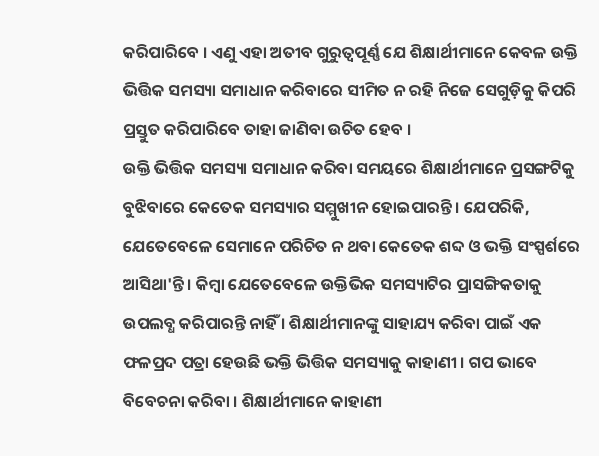କରିପାରିବେ । ଏଣୁ ଏହା ଅତୀବ ଗୁରୁତ୍ଵପୂର୍ଣ୍ଣ ଯେ ଶିକ୍ଷାର୍ଥୀମାନେ କେବଳ ଉକ୍ତି ଭିତ୍ତିକ ସମସ୍ୟା ସମାଧାନ କରିବାରେ ସୀମିତ ନ ରହି ନିଜେ ସେଗୁଡ଼ିକୁ କିପରି ପ୍ରସ୍ତୁତ କରିପାରିବେ ତାହା ଜାଣିବା ଉଚିତ ହେବ ।
ଉକ୍ତି ଭିତ୍ତିକ ସମସ୍ୟା ସମାଧାନ କରିବା ସମୟରେ ଶିକ୍ଷାର୍ଥୀମାନେ ପ୍ରସଙ୍ଗଟିକୁ ବୁଝିବାରେ କେତେକ ସମସ୍ୟାର ସମ୍ମୁଖୀନ ହୋଇପାରନ୍ତି । ଯେପରିକି, ଯେତେବେଳେ ସେମାନେ ପରିଚିତ ନ ଥବା କେତେକ ଶବ୍ଦ ଓ ଭକ୍ତି ସଂସ୍ପର୍ଶରେ ଆସିଥା'ନ୍ତି । କିମ୍ବା ଯେତେବେଳେ ଉକ୍ତିଭିକ ସମସ୍ୟାଟିର ପ୍ରାସଙ୍ଗିକତାକୁ ଉପଲବ୍ଧ କରିପାରନ୍ତି ନାହିଁ । ଶିକ୍ଷାର୍ଥୀମାନଙ୍କୁ ସାହାଯ୍ୟ କରିବା ପାଇଁ ଏକ
ଫଳପ୍ରଦ ପତ୍ରା ହେଉଛି ଭକ୍ତି ଭିତ୍ତିକ ସମସ୍ୟାକୁ କାହାଣୀ । ଗପ ଭାବେ ବିବେଚନା କରିବା । ଶିକ୍ଷାର୍ଥୀମାନେ କାହାଣୀ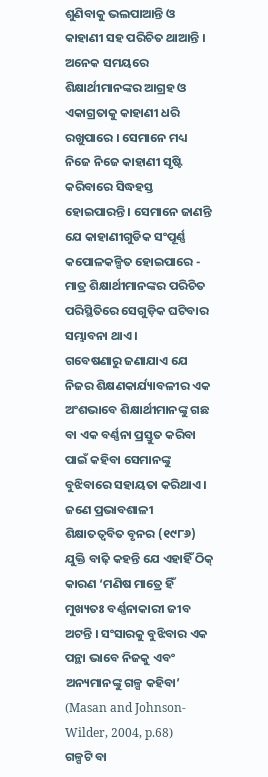ଶୁଣିବାକୁ ଭଲପାଆନ୍ତି ଓ କାହାଣୀ ସହ ପରିଚିତ ଥାଆନ୍ତି । ଅନେକ ସମୟରେ ଶିକ୍ଷାର୍ଥୀମାନଙ୍କର ଆଗ୍ରହ ଓ ଏକାଗ୍ରତାକୁ କାହାଣୀ ଧରି ରଖୁପାରେ । ସେମାନେ ମଧ୍ୟ ନିଜେ ନିଜେ କାହାଣୀ ସୃଷ୍ଟି କରିବାରେ ସିଦ୍ଧହସ୍ତ ହୋଇପାରନ୍ତି । ସେମାନେ ଜାଣନ୍ତି ଯେ କାହାଣୀଗୁଡିକ ସଂପୂର୍ଣ୍ଣ କପୋଳକଳ୍ପିତ ହୋଇପାରେ - ମାତ୍ର ଶିକ୍ଷାର୍ଥୀମାନଙ୍କର ପରିଚିତ ପରିସ୍ଥିତିରେ ସେଗୁଡ଼ିକ ଘଟିବାର ସମ୍ଭାବନା ଥାଏ ।
ଗବେଷଣାରୁ ଜଣାଯାଏ ଯେ ନିଜର ଶିକ୍ଷଣକାର୍ଯ୍ୟାବଳୀର ଏକ ଅଂଶଭାବେ ଶିକ୍ଷାର୍ଥୀମାନଙ୍କୁ ଗଛ ବା ଏକ ବର୍ଣ୍ଣନା ପ୍ରସ୍ତୁତ କରିବା ପାଇଁ କହିବା ସେମାନଙ୍କୁ ବୁଝିବାରେ ସହାୟତା କରିଥାଏ । ଜଣେ ପ୍ରଭାବଶାଳୀ ଶିକ୍ଷାତତ୍ଵବିତ ବୃନର (୧୯୮୬) ଯୁକ୍ତି ବାଢ଼ି କହନ୍ତି ଯେ ଏହାହିଁ ଠିକ୍ କାରଣ ‘ମଣିଷ ମାତ୍ରେ ହିଁ ମୁଖ୍ୟତଃ ବର୍ଣ୍ଣନାକାରୀ ଜୀବ ଅଟନ୍ତି । ସଂସାରକୁ ବୁଝିବାର ଏକ ପନ୍ଥା ଭାବେ ନିଜକୁ ଏବଂ ଅନ୍ୟମାନଙ୍କୁ ଗଳ୍ପ କହିବା’ (Masan and Johnson-Wilder, 2004, p.68)
ଗଳ୍ପଟି ବା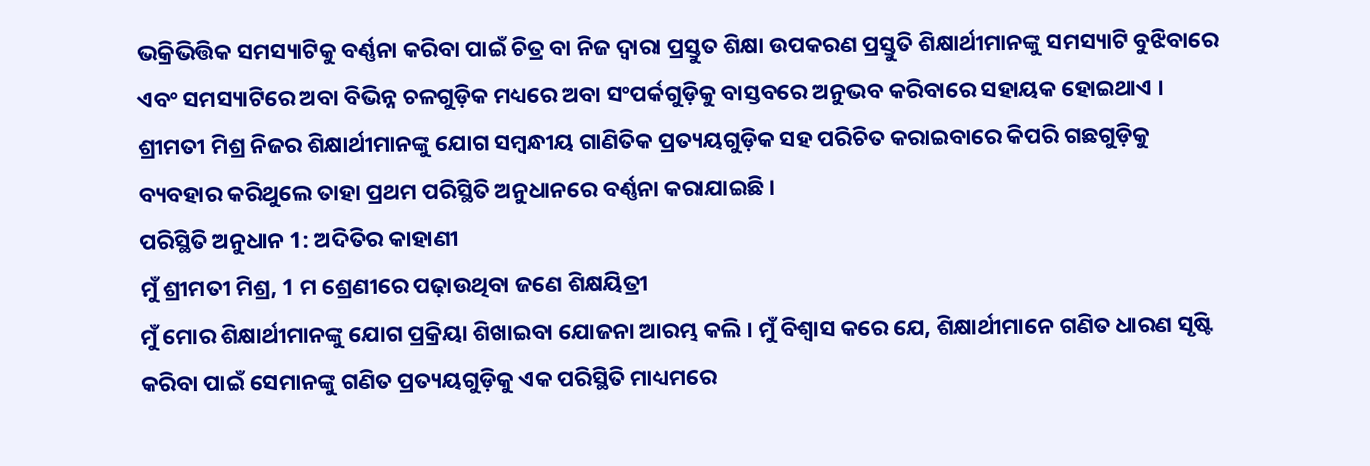ଭକ୍ରିଭିତ୍ତିକ ସମସ୍ୟାଟିକୁ ବର୍ଣ୍ଣନା କରିବା ପାଇଁ ଚିତ୍ର ବା ନିଜ ଦ୍ଵାରା ପ୍ରସ୍ତୁତ ଶିକ୍ଷା ଉପକରଣ ପ୍ରସ୍ତୁତି ଶିକ୍ଷାର୍ଥୀମାନଙ୍କୁ ସମସ୍ୟାଟି ବୁଝିବାରେ ଏବଂ ସମସ୍ୟାଟିରେ ଅବା ବିଭିନ୍ନ ଚଳଗୁଡ଼ିକ ମଧ୍ୟରେ ଅବା ସଂପର୍କଗୁଡ଼ିକୁ ବାସ୍ତବରେ ଅନୁଭବ କରିବାରେ ସହାୟକ ହୋଇଥାଏ ।
ଶ୍ରୀମତୀ ମିଶ୍ର ନିଜର ଶିକ୍ଷାର୍ଥୀମାନଙ୍କୁ ଯୋଗ ସମ୍ବନ୍ଧୀୟ ଗାଣିତିକ ପ୍ରତ୍ୟୟଗୁଡ଼ିକ ସହ ପରିଚିତ କରାଇବାରେ କିପରି ଗଛଗୁଡ଼ିକୁ ବ୍ୟବହାର କରିଥୁଲେ ତାହା ପ୍ରଥମ ପରିସ୍ଥିତି ଅନୁଧାନରେ ବର୍ଣ୍ଣନା କରାଯାଇଛି ।
ପରିସ୍ଥିତି ଅନୁଧାନ 1: ଅଦିତିର କାହାଣୀ
ମୁଁ ଶ୍ରୀମତୀ ମିଶ୍ର, 1 ମ ଶ୍ରେଣୀରେ ପଢ଼ାଉଥିବା ଜଣେ ଶିକ୍ଷୟିତ୍ରୀ
ମୁଁ ମୋର ଶିକ୍ଷାର୍ଥୀମାନଙ୍କୁ ଯୋଗ ପ୍ରକ୍ରିୟା ଶିଖାଇବା ଯୋଜନା ଆରମ୍ଭ କଲି । ମୁଁ ବିଶ୍ଵାସ କରେ ଯେ, ଶିକ୍ଷାର୍ଥୀମାନେ ଗଣିତ ଧାରଣ ସୃଷ୍ଟି କରିବା ପାଇଁ ସେମାନଙ୍କୁ ଗଣିତ ପ୍ରତ୍ୟୟଗୁଡ଼ିକୁ ଏକ ପରିସ୍ଥିତି ମାଧ୍ୟମରେ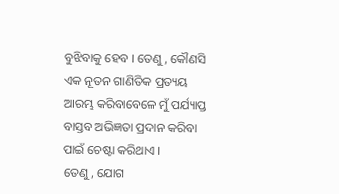ବୁଝିବାକୁ ହେବ । ତେଣୁ, କୌଣସି ଏକ ନୂତନ ଗାଣିତିକ ପ୍ରତ୍ୟୟ ଆରମ୍ଭ କରିବାବେଳେ ମୁଁ ପର୍ଯ୍ୟାପ୍ତ ବାସ୍ତବ ଅଭିଜ୍ଞତା ପ୍ରଦାନ କରିବା ପାଇଁ ଚେଷ୍ଟା କରିଥାଏ ।
ତେଣୁ, ଯୋଗ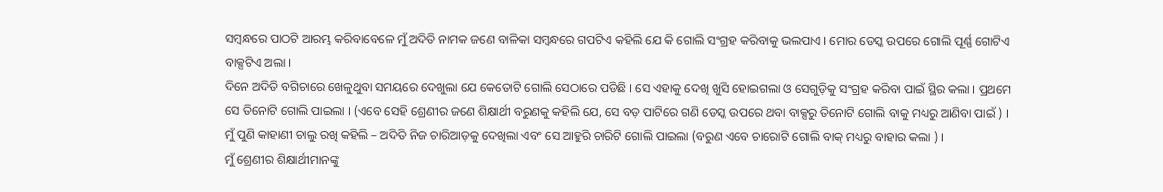ସମ୍ବନ୍ଧରେ ପାଠଟି ଆରମ୍ଭ କରିବାବେଳେ ମୁଁ ଅଦିତି ନାମକ ଜଣେ ବାଳିକା ସମ୍ବନ୍ଧରେ ଗପଟିଏ କହିଲି ଯେ କି ଗୋଲି ସଂଗ୍ରହ କରିବାକୁ ଭଲପାଏ । ମୋର ଡେସ୍କ ଉପରେ ଗୋଲି ପୂର୍ଣ୍ଣ ଗୋଟିଏ ବାକ୍ସଟିଏ ଅଲା ।
ଦିନେ ଅଦିତି ବଗିଚାରେ ଖେଳୁଥୁବା ସମୟରେ ଦେଖୁଲା ଯେ କେତୋଟି ଗୋଲି ସେଠାରେ ପଡିଛି । ସେ ଏହାକୁ ଦେଖି ଖୁସି ହୋଇଗଲା ଓ ସେଗୁଡ଼ିକୁ ସଂଗ୍ରହ କରିବା ପାଇଁ ସ୍ଥିର କଲା । ପ୍ରଥମେ ସେ ତିନୋଟି ଗୋଲି ପାଇଲା । (ଏବେ ସେହି ଶ୍ରେଣୀର ଜଣେ ଶିକ୍ଷାର୍ଥୀ ବରୁଣକୁ କହିଲି ଯେ, ସେ ବଡ଼ ପାଟିରେ ଗଣି ଡେସ୍କ ଉପରେ ଥବା ବାକ୍ସରୁ ତିନୋଟି ଗୋଲି ବାକୁ ମଧ୍ୟରୁ ଆଣିବା ପାଇଁ ) । ମୁଁ ପୁଣି କାହାଣୀ ଚାଲୁ ରଖି କହିଲି – ଅଦିତି ନିଜ ଚାରିଆଡ଼କୁ ଦେଖିଲା ଏବଂ ସେ ଆହୁରି ଚାରିଟି ଗୋଲି ପାଇଲା (ବରୁଣ ଏବେ ଚାରୋଟି ଗୋଲି ବାକ୍ ମଧ୍ୟରୁ ବାହାର କଲା ) ।
ମୁଁ ଶ୍ରେଣୀର ଶିକ୍ଷାର୍ଥୀମାନଙ୍କୁ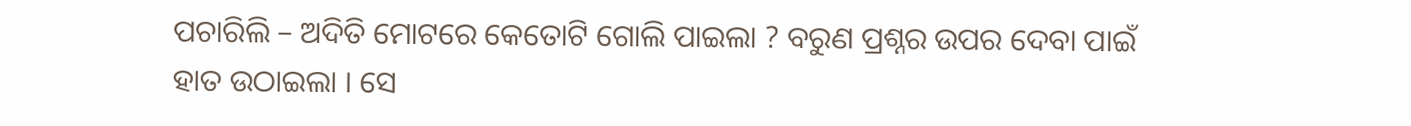ପଚାରିଲି – ଅଦିତି ମୋଟରେ କେତୋଟି ଗୋଲି ପାଇଲା ? ବରୁଣ ପ୍ରଶ୍ନର ଉପର ଦେବା ପାଇଁ ହାତ ଉଠାଇଲା । ସେ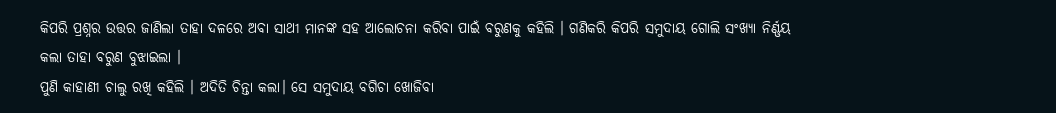କିପରି ପ୍ରଶ୍ନର ଉତ୍ତର ଜାଣିଲା ତାହା ଦଳରେ ଅବା ସାଥୀ ମାନଙ୍କ ସହ ଆଲୋଚନା କରିବା ପାଇଁ ବରୁଣକୁ କହିଲି । ଗଣିକରି କିପରି ସମୁଦାୟ ଗୋଲି ସଂଖ୍ୟା ନିର୍ଣ୍ଣୟ କଲା ତାହା ବରୁଣ ବୁଝାଇଲା ।
ପୁଣି କାହାଣୀ ଚାଲୁ ରଖି କହିଲି । ଅଦିତି ଚିନ୍ତା କଲା। ସେ ସମୁଦାୟ ବଗିଚା ଖୋଜିବା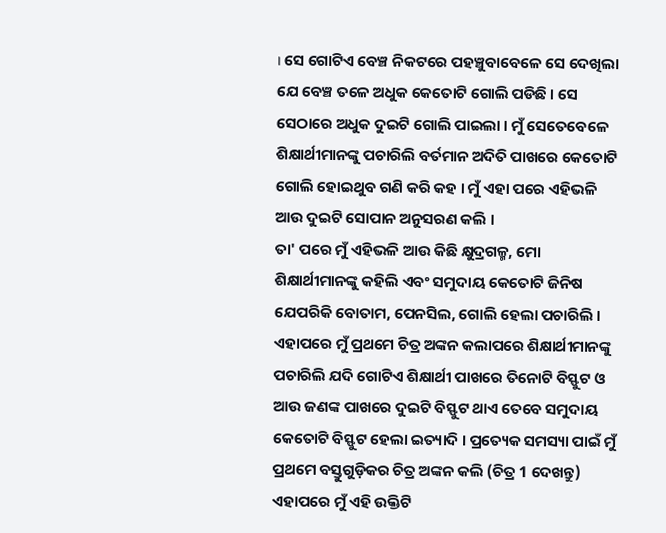। ସେ ଗୋଟିଏ ବେଞ୍ଚ ନିକଟରେ ପହଞ୍ଚୁବାବେଳେ ସେ ଦେଖିଲା ଯେ ବେଞ୍ଚ ତଳେ ଅଧୁକ କେତୋଟି ଗୋଲି ପଡିଛି । ସେ ସେଠାରେ ଅଧୁକ ଦୁଇଟି ଗୋଲି ପାଇଲା । ମୁଁ ସେତେବେଳେ ଶିକ୍ଷାର୍ଥୀମାନଙ୍କୁ ପଚାରିଲି ବର୍ତମାନ ଅଦିତି ପାଖରେ କେତୋଟି ଗୋଲି ହୋଇଥୁବ ଗଣି କରି କହ । ମୁଁ ଏହା ପରେ ଏହିଭଳି ଆଉ ଦୁଇଟି ସୋପାନ ଅନୁସରଣ କଲି ।
ତା' ପରେ ମୁଁ ଏହିଭଳି ଆଉ କିଛି କ୍ଷୁଦ୍ରଗଳ୍ମ, ମୋ ଶିକ୍ଷାର୍ଥୀମାନଙ୍କୁ କହିଲି ଏବଂ ସମୁଦାୟ କେତୋଟି ଜିନିଷ ଯେପରିକି ବୋତାମ, ପେନସିଲ, ଗୋଲି ହେଲା ପଚାରିଲି । ଏହାପରେ ମୁଁ ପ୍ରଥମେ ଚିତ୍ର ଅଙ୍କନ କଲାପରେ ଶିକ୍ଷାର୍ଥୀମାନଙ୍କୁ ପଚାରିଲି ଯଦି ଗୋଟିଏ ଶିକ୍ଷାର୍ଥୀ ପାଖରେ ତିନୋଟି ବିସ୍ଫୁଟ ଓ ଆଉ ଜଣଙ୍କ ପାଖରେ ଦୁଇଟି ବିସ୍ଫୁଟ ଥାଏ ତେବେ ସମୁଦାୟ କେତୋଟି ବିସ୍ଫୁଟ ହେଲା ଇତ୍ୟାଦି । ପ୍ରତ୍ୟେକ ସମସ୍ୟା ପାଇଁ ମୁଁ ପ୍ରଥମେ ବସ୍ତୁଗୁଡ଼ିକର ଚିତ୍ର ଅଙ୍କନ କଲି (ଚିତ୍ର 1 ଦେଖନ୍ତୁ)
ଏହାପରେ ମୁଁ ଏହି ଉକ୍ତିଟି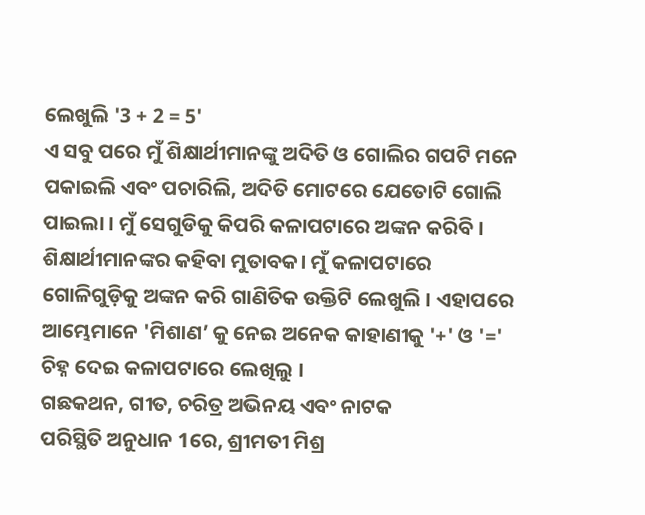ଲେଖୁଲି '3 + 2 = 5'
ଏ ସବୁ ପରେ ମୁଁ ଶିକ୍ଷାର୍ଥୀମାନଙ୍କୁ ଅଦିତି ଓ ଗୋଲିର ଗପଟି ମନେ ପକାଇଲି ଏବଂ ପଚାରିଲି, ଅଦିତି ମୋଟରେ ଯେତୋଟି ଗୋଲି ପାଇଲା । ମୁଁ ସେଗୁଡିକୁ କିପରି କଳାପଟାରେ ଅଙ୍କନ କରିବି । ଶିକ୍ଷାର୍ଥୀମାନଙ୍କର କହିବା ମୁତାବକ। ମୁଁ କଳାପଟାରେ ଗୋଳିଗୁଡ଼ିକୁ ଅଙ୍କନ କରି ଗାଣିତିକ ଉକ୍ତିଟି ଲେଖୁଲି । ଏହାପରେ ଆମ୍ଭେମାନେ 'ମିଶାଣ’ କୁ ନେଇ ଅନେକ କାହାଣୀକୁ '+' ଓ '=' ଚିହ୍ନ ଦେଇ କଳାପଟାରେ ଲେଖିଲୁ ।
ଗଛକଥନ, ଗୀତ, ଚରିତ୍ର ଅଭିନୟ ଏବଂ ନାଟକ
ପରିସ୍ଥିତି ଅନୁଧାନ 1ରେ, ଶ୍ରୀମତୀ ମିଶ୍ର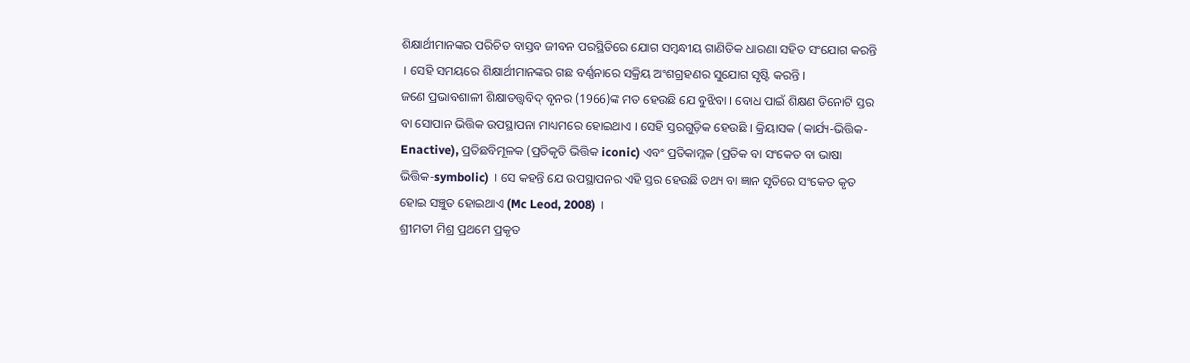ଶିକ୍ଷାର୍ଥୀମାନଙ୍କର ପରିଚିତ ବାସ୍ତବ ଜୀବନ ପରସ୍ଥିତିରେ ଯୋଗ ସମ୍ବନ୍ଧୀୟ ଗାଣିତିକ ଧାରଣା ସହିତ ସଂଯୋଗ କରନ୍ତି । ସେହି ସମୟରେ ଶିକ୍ଷାର୍ଥୀମାନଙ୍କର ଗଛ ବର୍ଣ୍ଣନାରେ ସକ୍ରିୟ ଅଂଶଗ୍ରହଣର ସୁଯୋଗ ସୃଷ୍ଟି କରନ୍ତି ।
ଜଣେ ପ୍ରଭାବଶାଳୀ ଶିକ୍ଷାତତ୍ତ୍ୱବିଦ୍ ବୃନର (1966)ଙ୍କ ମତ ହେଉଛି ଯେ ବୁଝିବା । ବୋଧ ପାଇଁ ଶିକ୍ଷଣ ତିନୋଟି ସ୍ତର ବା ସୋପାନ ଭିତ୍ତିକ ଉପସ୍ଥାପନା ମାଧ୍ୟମରେ ହୋଇଥାଏ । ସେହି ସ୍ତରଗୁଡ଼ିକ ହେଉଛି । କ୍ରିୟାସକ (କାର୍ଯ୍ୟ-ଭିତ୍ତିକ-Enactive), ପ୍ରତିଛବିମୂଳକ (ପ୍ରତିକୃତି ଭିତ୍ତିକ iconic) ଏବଂ ପ୍ରତିକାମ୍ଳକ (ପ୍ରତିକ ବା ସଂକେତ ବା ଭାଷା ଭିତ୍ତିକ-symbolic) । ସେ କହନ୍ତି ଯେ ଉପସ୍ଥାପନର ଏହି ସ୍ତର ହେଉଛି ତଥ୍ୟ ବା ଜ୍ଞାନ ସୃତିରେ ସଂକେତ କୃତ ହୋଇ ସଞ୍ଚୁତ ହୋଇଥାଏ (Mc Leod, 2008) ।
ଶ୍ରୀମତୀ ମିଶ୍ର ପ୍ରଥମେ ପ୍ରକୃତ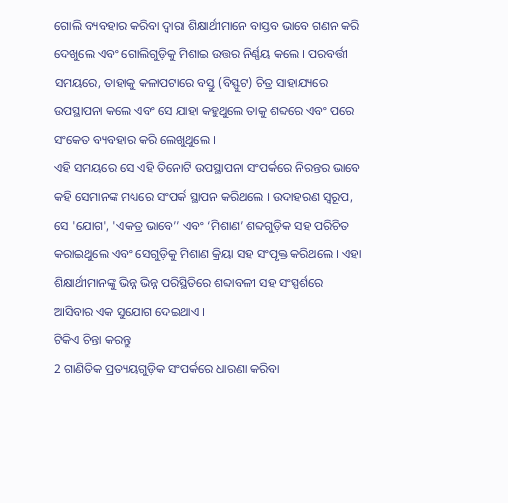ଗୋଲି ବ୍ୟବହାର କରିବା ଦ୍ଵାରା ଶିକ୍ଷାର୍ଥୀମାନେ ବାସ୍ତବ ଭାବେ ଗଣନ କରି ଦେଖୁଲେ ଏବଂ ଗୋଲିଗୁଡ଼ିକୁ ମିଶାଇ ଉତ୍ତର ନିର୍ଣ୍ଣୟ କଲେ । ପରବର୍ତ୍ତୀ ସମୟରେ, ତାହାକୁ କଳାପଟାରେ ବସ୍ତୁ (ବିସ୍ଫୁଟ) ଚିତ୍ର ସାହାଯ୍ୟରେ ଉପସ୍ଥାପନା କଲେ ଏବଂ ସେ ଯାହା କହୁଥୁଲେ ତାକୁ ଶବ୍ଦରେ ଏବଂ ପରେ ସଂକେତ ବ୍ୟବହାର କରି ଲେଖୁଥୁଲେ ।
ଏହି ସମୟରେ ସେ ଏହି ତିନୋଟି ଉପସ୍ଥାପନା ସଂପର୍କରେ ନିରନ୍ତର ଭାବେ କହି ସେମାନଙ୍କ ମଧ୍ୟରେ ସଂପର୍କ ସ୍ଥାପନ କରିଥଲେ । ଉଦାହରଣ ସ୍ଵରୂପ, ସେ 'ଯୋଗ', 'ଏକତ୍ର ଭାବେ’’ ଏବଂ ‘ମିଶାଣ’ ଶବ୍ଦଗୁଡ଼ିକ ସହ ପରିଚିତ କରାଇଥୁଲେ ଏବଂ ସେଗୁଡ଼ିକୁ ମିଶାଣ କ୍ରିୟା ସହ ସଂପୃକ୍ତ କରିଥଲେ । ଏହା ଶିକ୍ଷାର୍ଥୀମାନଙ୍କୁ ଭିନ୍ନ ଭିନ୍ନ ପରିସ୍ଥିତିରେ ଶବ୍ଦାବଳୀ ସହ ସଂସ୍ପର୍ଶରେ ଆସିବାର ଏକ ସୁଯୋଗ ଦେଇଥାଏ ।
ଟିକିଏ ଚିନ୍ତା କରନ୍ତୁ
2 ଗାଣିତିକ ପ୍ରତ୍ୟୟଗୁଡ଼ିକ ସଂପର୍କରେ ଧାରଣା କରିବା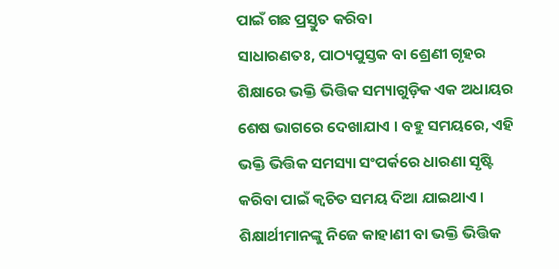ପାଇଁ ଗଛ ପ୍ରସ୍ତୁତ କରିବା
ସାଧାରଣତଃ, ପାଠ୍ୟପୁସ୍ତକ ବା ଶ୍ରେଣୀ ଗୃହର ଶିକ୍ଷାରେ ଭକ୍ତି ଭିତ୍ତିକ ସମ୍ୟାଗୁଡ଼ିକ ଏକ ଅଧାୟର ଶେଷ ଭାଗରେ ଦେଖାଯାଏ । ବହୁ ସମୟରେ, ଏହି ଭକ୍ତି ଭିତ୍ତିକ ସମସ୍ୟା ସଂପର୍କରେ ଧାରଣା ସୃଷ୍ଟି କରିବା ପାଇଁ କ୍ଵଚିତ ସମୟ ଦିଆ ଯାଇଥାଏ । ଶିକ୍ଷାର୍ଥୀମାନଙ୍କୁ ନିଜେ କାହାଣୀ ବା ଭକ୍ତି ଭିତ୍ତିକ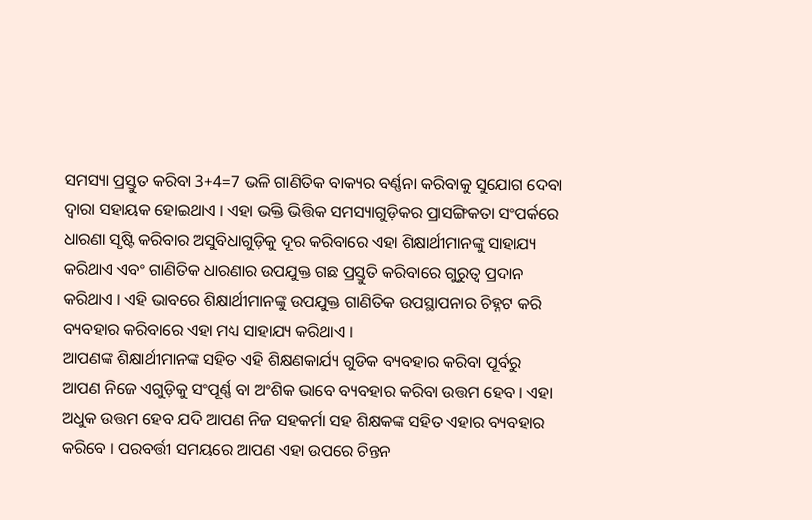ସମସ୍ୟା ପ୍ରସ୍ତୁତ କରିବା 3+4=7 ଭଳି ଗାଣିତିକ ବାକ୍ୟର ବର୍ଣ୍ଣନା କରିବାକୁ ସୁଯୋଗ ଦେବା ଦ୍ଵାରା ସହାୟକ ହୋଇଥାଏ । ଏହା ଭକ୍ତି ଭିତ୍ତିକ ସମସ୍ୟାଗୁଡ଼ିକର ପ୍ରାସଙ୍ଗିକତା ସଂପର୍କରେ ଧାରଣା ସୃଷ୍ଟି କରିବାର ଅସୁବିଧାଗୁଡ଼ିକୁ ଦୂର କରିବାରେ ଏହା ଶିକ୍ଷାର୍ଥୀମାନଙ୍କୁ ସାହାଯ୍ୟ କରିଥାଏ ଏବଂ ଗାଣିତିକ ଧାରଣାର ଉପଯୁକ୍ତ ଗଛ ପ୍ରସ୍ତୁତି କରିବାରେ ଗୁରୁତ୍ଵ ପ୍ରଦାନ କରିଥାଏ । ଏହି ଭାବରେ ଶିକ୍ଷାର୍ଥୀମାନଙ୍କୁ ଉପଯୁକ୍ତ ଗାଣିତିକ ଉପସ୍ଥାପନାର ଚିହ୍ନଟ କରି ବ୍ୟବହାର କରିବାରେ ଏହା ମଧ୍ୟ ସାହାଯ୍ୟ କରିଥାଏ ।
ଆପଣଙ୍କ ଶିକ୍ଷାର୍ଥୀମାନଙ୍କ ସହିତ ଏହି ଶିକ୍ଷଣକାର୍ଯ୍ୟ ଗୁଡିକ ବ୍ୟବହାର କରିବା ପୂର୍ବରୁ ଆପଣ ନିଜେ ଏଗୁଡ଼ିକୁ ସଂପୂର୍ଣ୍ଣ ବା ଅଂଶିକ ଭାବେ ବ୍ୟବହାର କରିବା ଉତ୍ତମ ହେବ । ଏହା ଅଧୁକ ଉତ୍ତମ ହେବ ଯଦି ଆପଣ ନିଜ ସହକର୍ମା ସହ ଶିକ୍ଷକଙ୍କ ସହିତ ଏହାର ବ୍ୟବହାର କରିବେ । ପରବର୍ତ୍ତୀ ସମୟରେ ଆପଣ ଏହା ଉପରେ ଚିନ୍ତନ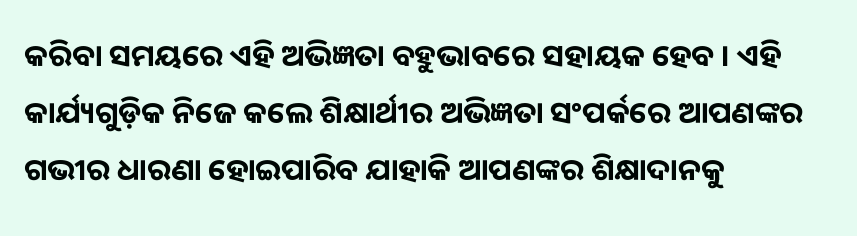କରିବା ସମୟରେ ଏହି ଅଭିଜ୍ଞତା ବହୁଭାବରେ ସହାୟକ ହେବ । ଏହି କାର୍ଯ୍ୟଗୁଡ଼ିକ ନିଜେ କଲେ ଶିକ୍ଷାର୍ଥୀର ଅଭିଜ୍ଞତା ସଂପର୍କରେ ଆପଣଙ୍କର ଗଭୀର ଧାରଣା ହୋଇପାରିବ ଯାହାକି ଆପଣଙ୍କର ଶିକ୍ଷାଦାନକୁ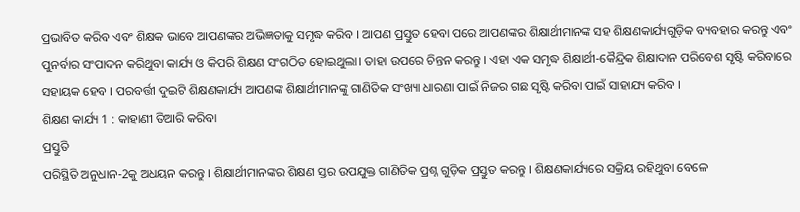ପ୍ରଭାବିତ କରିବ ଏବଂ ଶିକ୍ଷକ ଭାବେ ଆପଣଙ୍କର ଅଭିଜ୍ଞତାକୁ ସମୃଦ୍ଧ କରିବ । ଆପଣ ପ୍ରସ୍ତୁତ ହେବା ପରେ ଆପଣଙ୍କର ଶିକ୍ଷାର୍ଥୀମାନଙ୍କ ସହ ଶିକ୍ଷଣକାର୍ଯ୍ୟଗୁଡ଼ିକ ବ୍ୟବହାର କରନ୍ତୁ ଏବଂ ପୁନର୍ବାର ସଂପାଦନ କରିଥୁବା କାର୍ଯ୍ୟ ଓ କିପରି ଶିକ୍ଷଣ ସଂଗଠିତ ହୋଇଥୁଲା। ତାହା ଉପରେ ଚିନ୍ତନ କରନ୍ତୁ । ଏହା ଏକ ସମୃଦ୍ଧ ଶିକ୍ଷାର୍ଥୀ-କୈନ୍ଦ୍ରିକ ଶିକ୍ଷାଦାନ ପରିବେଶ ସୃଷ୍ଟି କରିବାରେ ସହାୟକ ହେବ । ପରବର୍ତ୍ତୀ ଦୁଇଟି ଶିକ୍ଷଣକାର୍ଯ୍ୟ ଆପଣଙ୍କ ଶିକ୍ଷାର୍ଥୀମାନଙ୍କୁ ଗାଣିତିକ ସଂଖ୍ୟା ଧାରଣା ପାଇଁ ନିଜର ଗଛ ସୃଷ୍ଟି କରିବା ପାଇଁ ସାହାଯ୍ୟ କରିବ ।
ଶିକ୍ଷଣ କାର୍ଯ୍ୟ 1 : କାହାଣୀ ତିଆରି କରିବା
ପ୍ରସ୍ତୁତି
ପରିସ୍ଥିତି ଅନୁଧାନ-2କୁ ଅଧୟନ କରନ୍ତୁ । ଶିକ୍ଷାର୍ଥୀମାନଙ୍କର ଶିକ୍ଷଣ ସ୍ତର ଉପଯୁକ୍ତ ଗାଣିତିକ ପ୍ରଶ୍ନ ଗୁଡ଼ିକ ପ୍ରସ୍ତୁତ କରନ୍ତୁ । ଶିକ୍ଷଣକାର୍ଯ୍ୟରେ ସକ୍ରିୟ ରହିଥୁବା ବେଳେ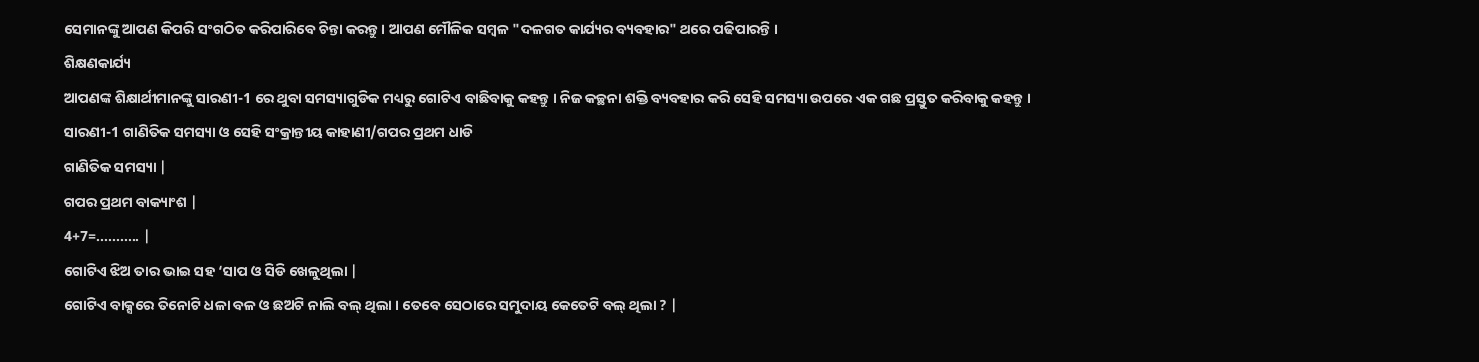ସେମାନଙ୍କୁ ଆପଣ କିପରି ସଂଗଠିତ କରିପାରିବେ ଚିନ୍ତା କରନ୍ତୁ । ଆପଣ ମୌଳିକ ସମ୍ବଳ "ଦଳଗତ କାର୍ଯ୍ୟର ବ୍ୟବହାର" ଥରେ ପଢିପାରନ୍ତି ।
ଶିକ୍ଷଣକାର୍ଯ୍ୟ
ଆପଣଙ୍କ ଶିକ୍ଷାର୍ଥୀମାନଙ୍କୁ ସାରଣୀ-1 ରେ ଥୁବା ସମସ୍ୟାଗୁଡିକ ମଧ୍ୟରୁ ଗୋଟିଏ ବାଛିବାକୁ କହନ୍ତୁ । ନିଜ କଚ୍ଛନା ଶକ୍ତି ବ୍ୟବହାର କରି ସେହି ସମସ୍ୟା ଉପରେ ଏକ ଗଛ ପ୍ରସ୍ତୁତ କରିବାକୁ କହନ୍ତୁ ।
ସାରଣୀ-1 ଗାଣିତିକ ସମସ୍ୟା ଓ ସେହି ସଂକ୍ରାନ୍ତୀୟ କାହାଣୀ/ଗପର ପ୍ରଥମ ଧାଡି
ଗାଣିତିକ ସମସ୍ୟା |
ଗପର ପ୍ରଥମ ବାକ୍ୟାଂଶ |
4+7=........... |
ଗୋଟିଏ ଝିଅ ତାର ଭାଇ ସହ ‘ସାପ ଓ ସିଡି ଖେଳୁଥିଲା |
ଗୋଟିଏ ବାକ୍ସରେ ତିନୋଟି ଧଳା ବଳ ଓ ଛଅଟି ନାଲି ବଲ୍ ଥିଲା । ତେବେ ସେଠାରେ ସମୁଦାୟ କେତେଟି ବଲ୍ ଥିଲା ? |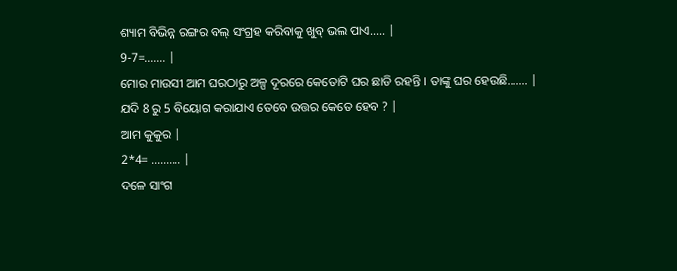ଶ୍ୟାମ ବିଭିନ୍ନ ରଙ୍ଗର ବଲ୍ ସଂଗ୍ରହ କରିବାକୁ ଖୁବ୍ ଭଲ ପାଏ..... |
9-7=....... |
ମୋର ମାଉସୀ ଆମ ଘରଠାରୁ ଅଳ୍ପ ଦୂରରେ କେତୋଟି ଘର ଛାଡି ରହନ୍ତି । ତାଙ୍କୁ ଘର ହେଉଛି....... |
ଯଦି 8 ରୁ 5 ବିୟୋଗ କରାଯାଏ ତେବେ ଉତ୍ତର କେତେ ହେବ ? |
ଆମ କୁକୁର |
2*4= .......... |
ଦଳେ ସାଂଗ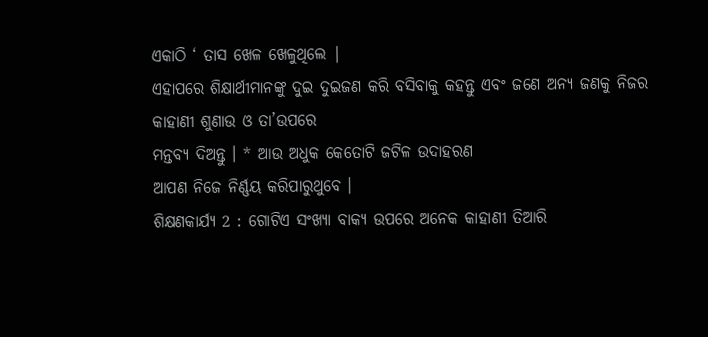ଏକାଠି ‘ ତାସ ଖେଳ ଖେଳୁଥିଲେ |
ଏହାପରେ ଶିକ୍ଷାର୍ଥୀମାନଙ୍କୁ ଦୁଇ ଦୁଇଜଣ କରି ବସିବାକୁ କହନ୍ତୁ ଏବଂ ଜଣେ ଅନ୍ୟ ଜଣକୁ ନିଜର କାହାଣୀ ଶୁଣାଉ ଓ ତା’ଉପରେ
ମନ୍ତବ୍ୟ ଦିଅନ୍ତୁ । * ଆଉ ଅଧୁକ କେତୋଟି ଜଟିଳ ଉଦାହରଣ
ଆପଣ ନିଜେ ନିର୍ଣ୍ଣୟ କରିପାରୁଥୁବେ ।
ଶିକ୍ଷଣକାର୍ଯ୍ୟ 2 : ଗୋଟିଏ ସଂଖ୍ୟା ବାକ୍ୟ ଉପରେ ଅନେକ କାହାଣୀ ତିଆରି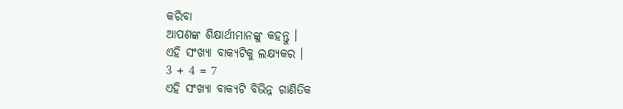କରିବା
ଆପଣଙ୍କ ଶିକ୍ଷାର୍ଥୀମାନଙ୍କୁ କହନ୍ତୁ ।
ଏହି ସଂଖ୍ୟା ବାକ୍ୟଟିକୁ ଲକ୍ଷ୍ୟକର ।
3 + 4 = 7
ଏହି ସଂଖ୍ୟା ବାକ୍ୟଟି ବିଭିନ୍ନ ଗାଣିତିକ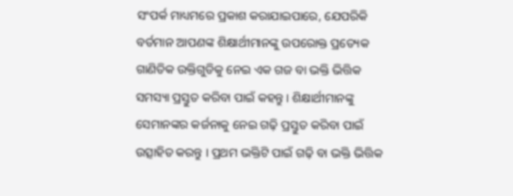ସଂପର୍କ ମାଧ୍ୟମରେ ପ୍ରକାଶ କରାଯାଇପାରେ, ଯେପରିକି
ବର୍ତମାନ ଆପଣଙ୍କ ଶିକ୍ଷାର୍ଥୀମାନଙ୍କୁ ଉପରୋକ୍ତ ପ୍ରତ୍ୟେକ ଗାଣିତିକ ଉକ୍ତିଗୁଡିକୁ ନେଇ ଏକ ଗଜ ବା ଭକ୍ତି ଭିତ୍ତିକ ସମସ୍ୟା ପ୍ରସ୍ତୁତ କରିବା ପାଇଁ କହନ୍ତୁ । ଶିକ୍ଷାର୍ଥୀମାନଙ୍କୁ ସେମାନଙ୍କର କର୍ଜନାକୁ ନେଇ ଗଢ଼ି ପ୍ରସ୍ତୁତ କରିବା ପାଇଁ ଉତ୍ସାହିତ କରନ୍ତୁ । ପ୍ରଥମ ଭକ୍ତିଟି ପାଇଁ ଗଢ଼ି ବା ଭକ୍ତି ଭିତ୍ତିକ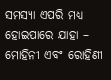ସମସ୍ୟା ଏପରି ମଧ୍ୟ ହୋଇପାରେ ଯାହା –
ମୋହିନୀ ଏବଂ ରୋହିଣୀ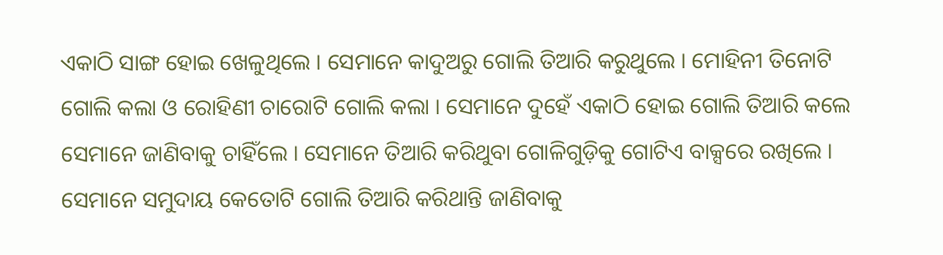ଏକାଠି ସାଙ୍ଗ ହୋଇ ଖେଳୁଥିଲେ । ସେମାନେ କାଦୁଅରୁ ଗୋଲି ତିଆରି କରୁଥୁଲେ । ମୋହିନୀ ତିନୋଟି ଗୋଲି କଲା ଓ ରୋହିଣୀ ଚାରୋଟି ଗୋଲି କଲା । ସେମାନେ ଦୁହେଁ ଏକାଠି ହୋଇ ଗୋଲି ତିଆରି କଲେ ସେମାନେ ଜାଣିବାକୁ ଚାହିଁଲେ । ସେମାନେ ତିଆରି କରିଥୁବା ଗୋଳିଗୁଡ଼ିକୁ ଗୋଟିଏ ବାକ୍ସରେ ରଖିଲେ । ସେମାନେ ସମୁଦାୟ କେତୋଟି ଗୋଲି ତିଆରି କରିଥାନ୍ତି ଜାଣିବାକୁ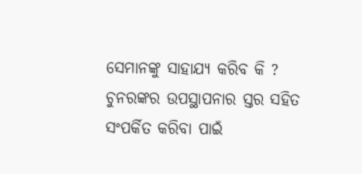ସେମାନଙ୍କୁ ସାହାଯ୍ୟ କରିବ କି ?
ଚୁନରଙ୍କର ଉପସ୍ଥାପନାର ସ୍ତର ସହିତ ସଂପର୍କିତ କରିବା ପାଇଁ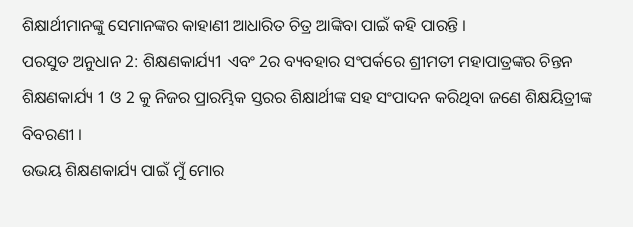ଶିକ୍ଷାର୍ଥୀମାନଙ୍କୁ ସେମାନଙ୍କର କାହାଣୀ ଆଧାରିତ ଚିତ୍ର ଆଙ୍କିବା ପାଇଁ କହି ପାରନ୍ତି ।
ପରସୁତ ଅନୁଧାନ 2: ଶିକ୍ଷଣକାର୍ଯ୍ୟ1 ଏବଂ 2ର ବ୍ୟବହାର ସଂପର୍କରେ ଶ୍ରୀମତୀ ମହାପାତ୍ରଙ୍କର ଚିନ୍ତନ
ଶିକ୍ଷଣକାର୍ଯ୍ୟ 1 ଓ 2 କୁ ନିଜର ପ୍ରାରମ୍ଭିକ ସ୍ତରର ଶିକ୍ଷାର୍ଥୀଙ୍କ ସହ ସଂପାଦନ କରିଥିବା ଜଣେ ଶିକ୍ଷୟିତ୍ରୀଙ୍କ ବିବରଣୀ ।
ଉଭୟ ଶିକ୍ଷଣକାର୍ଯ୍ୟ ପାଇଁ ମୁଁ ମୋର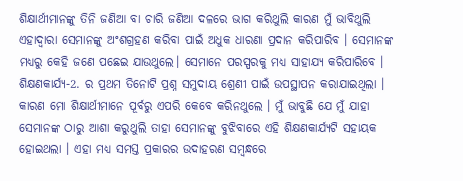ଶିକ୍ଷାର୍ଥୀମାନଙ୍କୁ ତିନି ଜଣିଆ ବା ଚାରି ଜଣିଆ ଦଳରେ ଭାଗ କରିଥୁଲି କାରଣ ମୁଁ ଭାବିଥୁଲି ଏହାଦ୍ଵାରା ସେମାନଙ୍କୁ ଅଂଶଗ୍ରହଣ କରିବା ପାଇଁ ଅଧୁକ ଧାରଣା ପ୍ରଦାନ କରିପାରିବ । ସେମାନଙ୍କ ମଧ୍ୟରୁ କେହି ଜଣେ ପଛେଇ ଯାଉଥୁଲେ। ସେମାନେ ପରସ୍ପରକୁ ମଧ୍ୟ ସାହାଯ୍ୟ କରିପାରିବେ । ଶିକ୍ଷଣକାର୍ଯ୍ୟ-2. ର ପ୍ରଥମ ତିନୋଟି ପ୍ରଶ୍ନ ସମୁଦାୟ ଶ୍ରେଣୀ ପାଇଁ ଉପସ୍ଥାପନ କରାଯାଇଥିଲା । କାରଣ ମୋ ଶିକ୍ଷାର୍ଥୀମାନେ ପୂର୍ବରୁ ଏପରି କେବେ କରିନଥୁଲେ । ମୁଁ ଭାବୁଛି ଯେ ମୁଁ ଯାହା ସେମାନଙ୍କ ଠାରୁ ଆଶା କରୁଥୁଲି ତାହା ସେମାନଙ୍କୁ ବୁଝିବାରେ ଏହି ଶିକ୍ଷଣକାର୍ଯ୍ୟଟି ସହାୟକ ହୋଇଥଲା । ଏହା ମଧ୍ୟ ସମସ୍ତ ପ୍ରକାରର ଉଦାହରଣ ସମ୍ବନ୍ଧରେ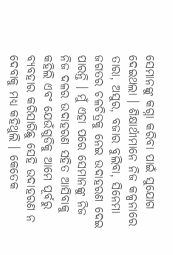ସେମାନଙ୍କୁ କଗ୍ନା କରିବା ପାଇଁ ସୁଯୋଗ ଦେଇଥଲା । ଶିକ୍ଷାର୍ଥୀମାନେ ନିଜ କଳ୍ପନାରେ ତାରା, ଅସୁର, ବଜାର ବୁଲିବା, ସିନେମା ଜଗତର ଚଳଚିତ୍ରକୁ ନେଇ ଉଦାହରଣ ଦେଇ ପାରନ୍ତି । ମୁଁ ଏହା ପରେ ସେମାନଙ୍କୁ ନିଜ ନିଜ ଦଳର ଉଦାହରଣ ସହିତ ଆସିବାକୁ କହିଲି ଏବଂ ଯେଉଁଗୁଡିକୁ ଆମେ ପୂର୍ବରୁ ବ୍ୟବହାର କରିସାରିଛୁ ସେହି ଉଦାହରଣ ନ ଦେବାକୁ ମଧ୍ୟ କହିଥୁଲି । କେତେକ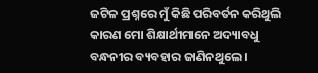ଜଟିଳ ପ୍ରଶ୍ନରେ ମୁଁ କିଛି ପରିବର୍ତନ କରିଥୁଲି କାରଣ ମୋ ଶିକ୍ଷାର୍ଥୀମାନେ ଅଦ୍ୟାବଧୁ ବନ୍ଧନୀର ବ୍ୟବହାର ଜାଣିନଥୁଲେ ।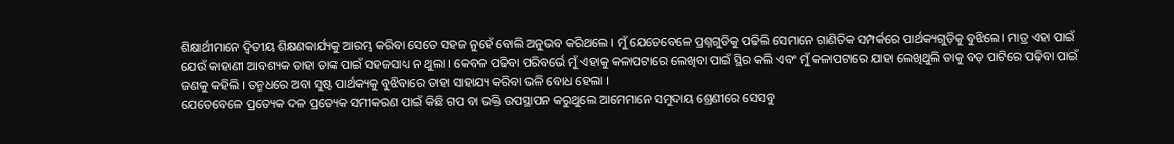ଶିକ୍ଷାର୍ଥୀମାନେ ଦ୍ଵିତୀୟ ଶିକ୍ଷଣକାର୍ଯ୍ୟକୁ ଆରମ୍ଭ କରିବା ସେତେ ସହଜ ନୁହେଁ ବୋଲି ଅନୁଭବ କରିଥଲେ । ମୁଁ ଯେତେବେଳେ ପ୍ରଶ୍ନଗୁଡିକୁ ପଢିଲି ସେମାନେ ଗାଣିତିକ ସମ୍ପର୍କରେ ପାର୍ଥକ୍ୟଗୁଡ଼ିକୁ ବୁଝିଲେ। ମାତ୍ର ଏହା ପାଇଁ ଯେଉଁ କାହାଣୀ ଆବଶ୍ୟକ ତାହା ତାଙ୍କ ପାଇଁ ସହଜସାଧ୍ୟ ନ ଥୁଲା । କେବଳ ପଢିବା ପରିବର୍ଭେ ମୁଁ ଏହାକୁ କଳାପଟାରେ ଲେଖିବା ପାଇଁ ସ୍ଥିର କଲି ଏବଂ ମୁଁ କଳାପଟାରେ ଯାହା ଲେଖିଥୁଲି ତାକୁ ବଡ଼ ପାଟିରେ ପଢ଼ିବା ପାଇଁ ଜଣକୁ କହିଲି । ତନ୍ମଧରେ ଅବା ସୁଷ୍ଟ ପାର୍ଥକ୍ୟକୁ ବୁଝିବାରେ ତାହା ସାହାଯ୍ୟ କରିବା ଭଳି ବୋଧ ହେଲା ।
ଯେତେବେଳେ ପ୍ରତ୍ୟେକ ଦଳ ପ୍ରତ୍ୟେକ ସମୀକରଣ ପାଇଁ କିଛି ଗପ ବା ଭକ୍ତି ଉପସ୍ଥାପନ କରୁଥୁଲେ ଆମେମାନେ ସମୁଦାୟ ଶ୍ରେଣୀରେ ସେସବୁ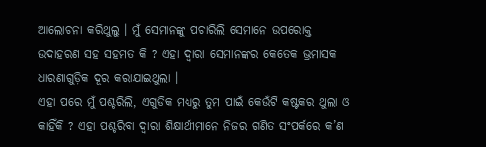ଆଲୋଚନା କରିଥୁଲୁ । ମୁଁ ସେମାନଙ୍କୁ ପଚାରିଲି ସେମାନେ ଉପରୋକ୍ତ ଉଦାହରଣ ସହ ସହମତ କି ? ଏହା ଦ୍ଵାରା ସେମାନଙ୍କର କେତେକ ଭ୍ରମାସକ ଧାରଣାଗୁଡ଼ିକ ଦୂର କରାଯାଇଥୁଲା ।
ଏହା ପରେ ମୁଁ ପଶ୍ଚରିଲି, ଏଗୁଡିକ ମଧ୍ୟରୁ ତୁମ ପାଇଁ କେଉଁଟି କଷ୍ଟକର ଥୁଲା ଓ କାହିଁକି ? ଏହା ପଶ୍ଚରିବା ଦ୍ଵାରା ଶିକ୍ଷାର୍ଥୀମାନେ ନିଜର ଗଣିତ ସଂପର୍କରେ କ’ଣ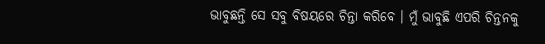ଭାବୁଛନ୍ତି ସେ ସବୁ ବିଷୟରେ ଚିନ୍ତା କରିବେ । ମୁଁ ଭାବୁଛି ଏପରି ଚିନ୍ତନକୁ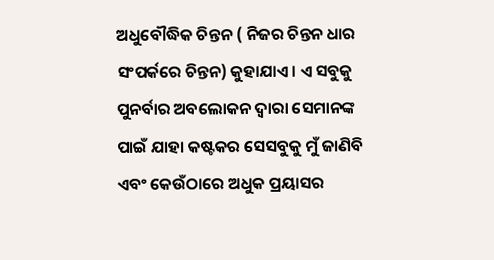ଅଧୁବୌଦ୍ଧିକ ଚିନ୍ତନ ( ନିଜର ଚିନ୍ତନ ଧାର ସଂପର୍କରେ ଚିନ୍ତନ) କୁହାଯାଏ । ଏ ସବୁକୁ ପୁନର୍ବାର ଅବଲୋକନ ଦ୍ଵାରା ସେମାନଙ୍କ ପାଇଁ ଯାହା କଷ୍ଟକର ସେସବୁକୁ ମୁଁ ଜାଣିବି ଏବଂ କେଉଁଠାରେ ଅଧୁକ ପ୍ରୟାସର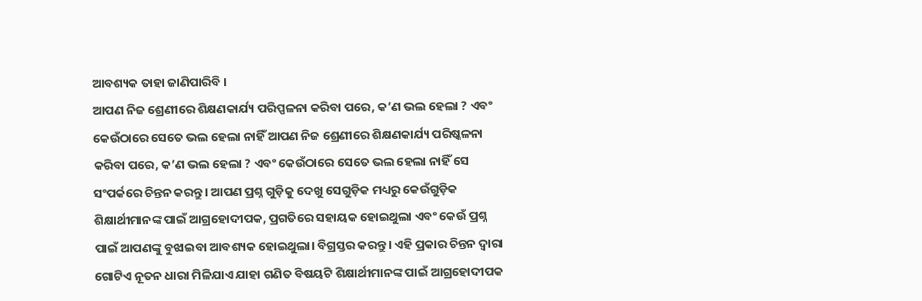ଆବଶ୍ୟକ ତାହା ଜାଣିପାରିବି ।
ଆପଣ ନିଜ ଶ୍ରେଣୀରେ ଶିକ୍ଷଣକାର୍ଯ୍ୟ ପରିପ୍ପଳନା କରିବା ପରେ, କ’ଣ ଭଲ ହେଲା ? ଏବଂ କେଉଁଠାରେ ସେତେ ଭଲ ହେଲା ନାହିଁ ଆପଣ ନିଜ ଶ୍ରେଣୀରେ ଶିକ୍ଷଣକାର୍ଯ୍ୟ ପରିଷ୍କଳନା କରିବା ପରେ, କ’ଣ ଭଲ ହେଲା ? ଏବଂ କେଉଁଠାରେ ସେତେ ଭଲ ହେଲା ନାହିଁ ସେ ସଂପର୍କରେ ଚିନ୍ତନ କରନ୍ତୁ । ଆପଣ ପ୍ରଶ୍ନ ଗୁଡ଼ିକୁ ଦେଖୁ ସେଗୁଡ଼ିକ ମଧ୍ୟରୁ କେଉଁଗୁଡ଼ିକ ଶିକ୍ଷାର୍ଥୀମାନଙ୍କ ପାଇଁ ଆଗ୍ରହୋଦୀପକ, ପ୍ରଗତିରେ ସହାୟକ ହୋଇଥୁଲା ଏବଂ କେଉଁ ପ୍ରଶ୍ନ ପାଇଁ ଆପଣଙ୍କୁ ବୁଝାଇବା ଆବଶ୍ୟକ ହୋଇଥୁଲା। ବିଗ୍ରସ୍ତର କରନ୍ତୁ । ଏହି ପ୍ରକାର ଚିନ୍ତନ ଦ୍ଵାରା ଗୋଟିଏ ନୂତନ ଧାରା ମିଳିଯାଏ ଯାହା ଗଣିତ ବିଷୟଟି ଶିକ୍ଷାର୍ଥୀମାନଙ୍କ ପାଇଁ ଆଗ୍ରହୋଦୀପକ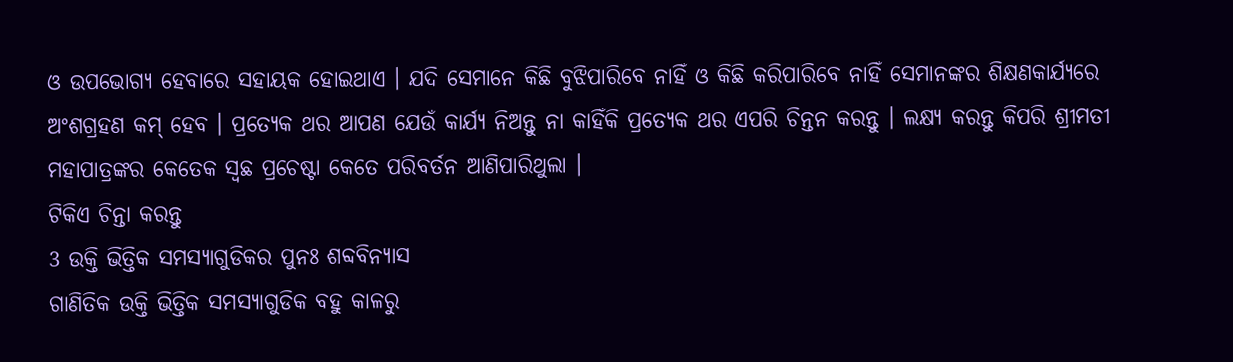ଓ ଉପଭୋଗ୍ୟ ହେବାରେ ସହାୟକ ହୋଇଥାଏ । ଯଦି ସେମାନେ କିଛି ବୁଝିପାରିବେ ନାହିଁ ଓ କିଛି କରିପାରିବେ ନାହିଁ ସେମାନଙ୍କର ଶିକ୍ଷଣକାର୍ଯ୍ୟରେ ଅଂଶଗ୍ରହଣ କମ୍ ହେବ । ପ୍ରତ୍ୟେକ ଥର ଆପଣ ଯେଉଁ କାର୍ଯ୍ୟ ନିଅନ୍ତୁ ନା କାହିଁକି ପ୍ରତ୍ୟେକ ଥର ଏପରି ଚିନ୍ତନ କରନ୍ତୁ । ଲକ୍ଷ୍ୟ କରନ୍ତୁ କିପରି ଶ୍ରୀମତୀ ମହାପାତ୍ରଙ୍କର କେତେକ ସ୍ଵଛ ପ୍ରଚେଷ୍ଟା କେତେ ପରିବର୍ତନ ଆଣିପାରିଥୁଲା ।
ଟିକିଏ ଚିନ୍ତା କରନ୍ତୁ
3 ଉକ୍ତି ଭିତ୍ତିକ ସମସ୍ୟାଗୁଡିକର ପୁନଃ ଶବ୍ଦବିନ୍ୟାସ
ଗାଣିତିକ ଉକ୍ତି ଭିତ୍ତିକ ସମସ୍ୟାଗୁଡିକ ବହୁ କାଳରୁ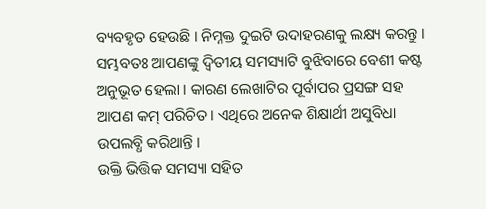ବ୍ୟବହୃତ ହେଉଛି । ନିମ୍ନକ୍ତ ଦୁଇଟି ଉଦାହରଣକୁ ଲକ୍ଷ୍ୟ କରନ୍ତୁ ।
ସମ୍ଭବତଃ ଆପଣଙ୍କୁ ଦ୍ଵିତୀୟ ସମସ୍ୟାଟି ବୁଝିବାରେ ବେଶୀ କଷ୍ଟ ଅନୁଭୂତ ହେଲା । କାରଣ ଲେଖାଟିର ପୂର୍ବାପର ପ୍ରସଙ୍ଗ ସହ ଆପଣ କମ୍ ପରିଚିତ । ଏଥିରେ ଅନେକ ଶିକ୍ଷାର୍ଥୀ ଅସୁବିଧା ଉପଲବ୍ଧି କରିଥାନ୍ତି ।
ଉକ୍ତି ଭିତ୍ତିକ ସମସ୍ୟା ସହିତ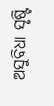ଅସୁବିଧା ସୃଷ୍ଟି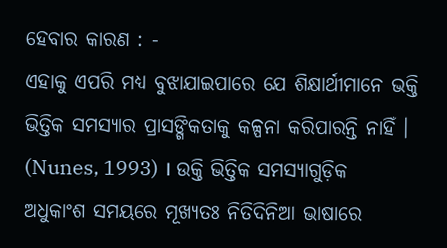ହେବାର କାରଣ : -
ଏହାକୁ ଏପରି ମଧ୍ୟ ବୁଝାଯାଇପାରେ ଯେ ଶିକ୍ଷାର୍ଥୀମାନେ ଭକ୍ତି ଭିତ୍ତିକ ସମସ୍ୟାର ପ୍ରାସଙ୍ଗିକତାକୁ କଳ୍ପନା କରିପାରନ୍ତି ନାହିଁ । (Nunes, 1993) । ଉକ୍ତି ଭିତ୍ତିକ ସମସ୍ୟାଗୁଡ଼ିକ ଅଧୁକାଂଶ ସମୟରେ ମୂଖ୍ୟତଃ ନିତିଦିନିଆ ଭାଷାରେ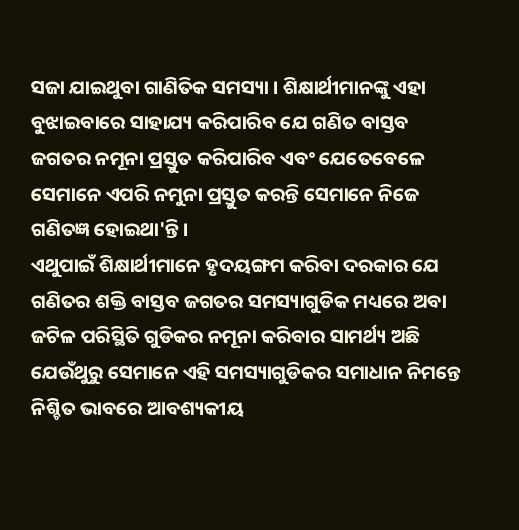ସଜା ଯାଇଥୁବା ଗାଣିତିକ ସମସ୍ୟା । ଶିକ୍ଷାର୍ଥୀମାନଙ୍କୁ ଏହା ବୁଝାଇବାରେ ସାହାଯ୍ୟ କରିପାରିବ ଯେ ଗଣିତ ବାସ୍ତବ ଜଗତର ନମୂନା ପ୍ରସ୍ତୁତ କରିପାରିବ ଏବଂ ଯେତେବେଳେ ସେମାନେ ଏପରି ନମୁନା ପ୍ରସ୍ତୁତ କରନ୍ତି ସେମାନେ ନିଜେ ଗଣିତଜ୍ଞ ହୋଇଥା'ନ୍ତି ।
ଏଥୁପାଇଁ ଶିକ୍ଷାର୍ଥୀମାନେ ହୃଦୟଙ୍ଗମ କରିବା ଦରକାର ଯେ ଗଣିତର ଶକ୍ତି ବାସ୍ତବ ଜଗତର ସମସ୍ୟାଗୁଡିକ ମଧ୍ୟରେ ଅବା ଜଟିଳ ପରିସ୍ଥିତି ଗୁଡିକର ନମୂନା କରିବାର ସାମର୍ଥ୍ୟ ଅଛି ଯେଉଁଥୁରୁ ସେମାନେ ଏହି ସମସ୍ୟାଗୁଡିକର ସମାଧାନ ନିମନ୍ତେ ନିଶ୍ଚିତ ଭାବରେ ଆବଶ୍ୟକୀୟ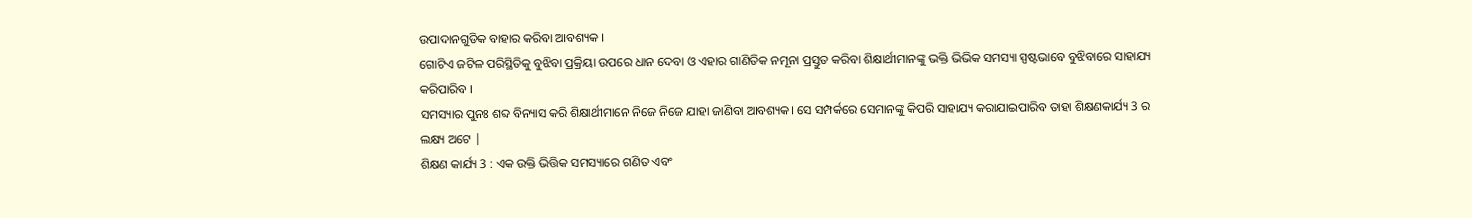ଉପାଦାନଗୁଡିକ ବାହାର କରିବା ଆବଶ୍ୟକ ।
ଗୋଟିଏ ଜଟିଳ ପରିସ୍ଥିତିକୁ ବୁଝିବା ପ୍ରକ୍ରିୟା ଉପରେ ଧାନ ଦେବା ଓ ଏହାର ଗାଣିତିକ ନମୂନା ପ୍ରସ୍ତୁତ କରିବା ଶିକ୍ଷାର୍ଥୀମାନଙ୍କୁ ଭକ୍ତି ଭିଭିକ ସମସ୍ୟା ସ୍ପଷ୍ଟଭାବେ ବୁଝିବାରେ ସାହାଯ୍ୟ କରିପାରିବ ।
ସମସ୍ୟାର ପୁନଃ ଶବ୍ଦ ବିନ୍ୟାସ କରି ଶିକ୍ଷାର୍ଥୀମାନେ ନିଜେ ନିଜେ ଯାହା ଜାଣିବା ଆବଶ୍ୟକ। ସେ ସମ୍ପର୍କରେ ସେମାନଙ୍କୁ କିପରି ସାହାଯ୍ୟ କରାଯାଇପାରିବ ତାହା ଶିକ୍ଷଣକାର୍ଯ୍ୟ 3 ର ଲକ୍ଷ୍ୟ ଅଟେ |
ଶିକ୍ଷଣ କାର୍ଯ୍ୟ 3 : ଏକ ଉକ୍ତି ଭିତ୍ତିକ ସମସ୍ୟାରେ ଗଣିତ ଏବଂ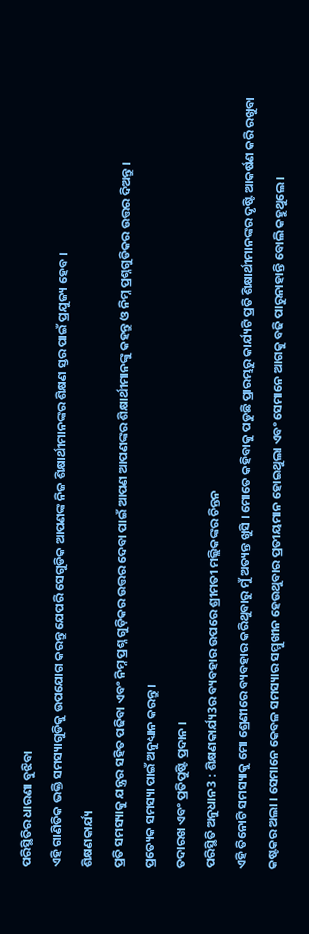ପରିସ୍ଥିତିର ଧାରଣା ବୁଝିବା
ଏହି ଗାଣିତିକ ଭକ୍ତି ସମସ୍ୟାଗୁଡିକୁ ଉପଯୋଗ କରନ୍ତୁ ଯେପରି ସେଗୁଡିକ ଆପଣଙ୍କ ନିଜ ଶିକ୍ଷାର୍ଥୀମାନଙ୍କର ଶିକ୍ଷଣ ସ୍ତର ପାଇଁ ପ୍ରଯୁଜ୍ୟ ହେବ ।
ଶିକ୍ଷଣକାର୍ଯ୍ୟ
ପ୍ରତି ସମସ୍ୟାକୁ ଯନ୍ତ୍ରର ସହିତ ପଢିବା ଏବଂ ନିମ୍ନ ପ୍ରଶ୍ନ ଗୁଡ଼ିକର ଉତ୍ତର ଦେବା ପାଇଁ ଆପଣ ଆପଣଙ୍କର ଶିକ୍ଷାର୍ଥୀମାନଙ୍କୁ କହନ୍ତୁ ଓ ନିମ୍ନ ପ୍ରଶ୍ନଗୁଡିକର ଉତ୍ତର ଦିଅନ୍ତୁ ।
ପ୍ରତ୍ୟେକ ସମସ୍ୟା ପାଇଁ ଅନୁଧ୍ୟାନ କରନ୍ତୁ ।
ତଦାରଖ ଏବଂ ପ୍ରତିପୁଷ୍ଟି ପ୍ରଦାନ ।
ପରିସ୍ଥିତି ଅନୁଧାନ3 : ଶିକ୍ଷଣକାର୍ଯ୍ୟ3ର ବ୍ୟବହାର ଉପରେ ଶ୍ରୀମତୀ ମଲ୍ଲିକଙ୍କର ଚିନ୍ତନ
ଏହି ତିନୋଟି ସମସ୍ୟାକୁ ମୋ ଶ୍ରେଣୀରେ ବ୍ୟବହାର କରିଥୁବାରୁ ମୁଁ ଅତ୍ୟନ୍ତ ଖୁସି । ମୋତେ କହିବାକୁ ପଡୁଛି ପ୍ରାରମ୍ଭରୁ କାର୍ଯ୍ୟଟି ପ୍ରତି ଶିକ୍ଷାର୍ଥୀମାନଙ୍କର ଦୃଷ୍ଟି ଆକର୍ଷଣ କରି ରଖୁବା କଷ୍ଟକର ଅଲା । ସେମାନେ କେବଳ ସମସ୍ୟାର ସମ୍ମୁଖୀନ ହେଉଥୁବାର ପ୍ରତୀୟମାନ ହୋଇଥୁଲା ଏବଂ ସେମାନେ ଆଗକୁ ବଢି ପାରୁନାହାନ୍ତି ବୋଲି କହୁଥୁଲେ ।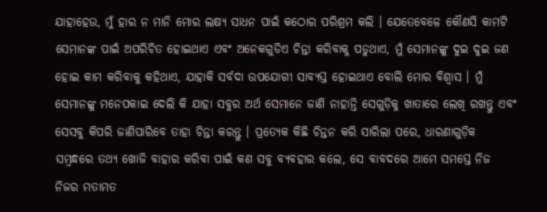ଯାହାହେଉ, ମୁଁ ହାର ନ ମାନି ମୋର ଲକ୍ଷ୍ୟ ସାଧନ ପାଇଁ କଠୋର ପରିଶ୍ରମ କଲି । ଯେତେବେଳେ କୌଣସି କାମଟି ସେମାନଙ୍କ ପାଇଁ ଅପରିଚିତ ହୋଇଥାଏ ଏବଂ ଅନେକଗୁଡିଏ ଚିନ୍ତା କରିବାକୁ ପଡୁଥାଏ, ମୁଁ ସେମାନଙ୍କୁ ଦୁଇ ଦୁଇ ଜଣ ହୋଇ କାମ କରିବାକୁ କହିଥାଏ, ଯାହାକି ସର୍ବଦା ଉପଯୋଗୀ ସାବ୍ୟସ୍ତ ହୋଇଥାଏ ବୋଲି ମୋର ବିଶ୍ଵାସ । ମୁଁ ସେମାନଙ୍କୁ ମନେପକାଇ ଦେଲି କି ଯାହା ସବୁର ଅର୍ଥ ସେମାନେ ଜାଣି ନାହାନ୍ତି ସେଗୁଡ଼ିକୁ ଖାତାରେ ଲେଖି ରଖନ୍ତୁ ଏବଂ ସେସବୁ କିପରି ଜାଣିପାରିବେ ତାହା ଚିନ୍ତା କରନ୍ତୁ । ପ୍ରତ୍ୟେକ କିଛି ଚିନ୍ତନ କରି ସାରିଲା ପରେ, ଧାରଣାଗୁଡ଼ିକ ସମ୍ବନ୍ଧରେ ତଥ୍ୟ ଖୋଜି ବାହାର କରିବା ପାଇଁ କଣ ସବୁ ବ୍ୟବହାର କଲେ, ସେ ବାବଦରେ ଆମେ ସମସ୍ତେ ନିଜ ନିଜର ମତାମତ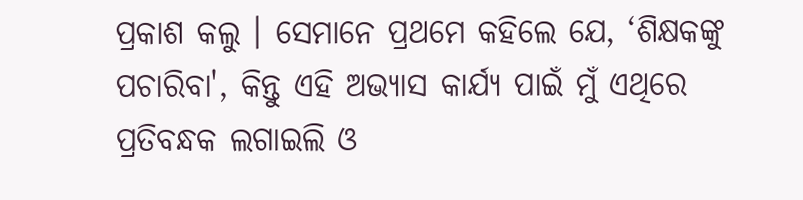ପ୍ରକାଶ କଲୁ । ସେମାନେ ପ୍ରଥମେ କହିଲେ ଯେ, ‘ଶିକ୍ଷକଙ୍କୁ ପଚାରିବା', କିନ୍ତୁ ଏହି ଅଭ୍ୟାସ କାର୍ଯ୍ୟ ପାଇଁ ମୁଁ ଏଥିରେ ପ୍ରତିବନ୍ଧକ ଲଗାଇଲି ଓ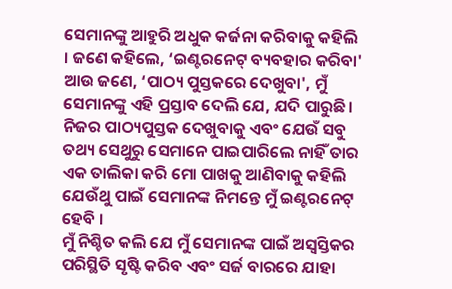ସେମାନଙ୍କୁ ଆହୁରି ଅଧୁକ କର୍ଜନା କରିବାକୁ କହିଲି । ଜଣେ କହିଲେ, ‘ଇଣ୍ଟରନେଟ୍ ବ୍ୟବହାର କରିବା' ଆଉ ଜଣେ, ‘ପାଠ୍ୟ ପୁସ୍ତକରେ ଦେଖୁବା', ମୁଁ ସେମାନଙ୍କୁ ଏହି ପ୍ରସ୍ତାବ ଦେଲି ଯେ, ଯଦି ପାରୁଛି। ନିଜର ପାଠ୍ୟପୁସ୍ତକ ଦେଖୁବାକୁ ଏବଂ ଯେଉଁ ସବୁ ତଥ୍ୟ ସେଥୁରୁ ସେମାନେ ପାଇପାରିଲେ ନାହିଁ ତାର ଏକ ତାଲିକା କରି ମୋ ପାଖକୁ ଆଣିବାକୁ କହିଲି ଯେଉଁଥୁ ପାଇଁ ସେମାନଙ୍କ ନିମନ୍ତେ ମୁଁ ଇଣ୍ଟରନେଟ୍ ହେବି ।
ମୁଁ ନିଶ୍ଚିତ କଲି ଯେ ମୁଁ ସେମାନଙ୍କ ପାଇଁ ଅସ୍ଵସ୍ତିକର ପରିସ୍ଥିତି ସୃଷ୍ଟି କରିବ ଏବଂ ସର୍ଜ ବାରରେ ଯାହା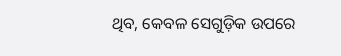ଥିବ, କେବଳ ସେଗୁଡ଼ିକ ଉପରେ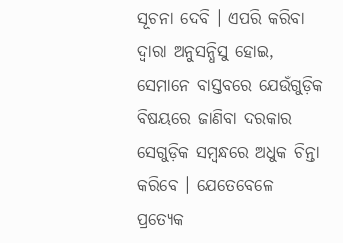ସୂଚନା ଦେବି । ଏପରି କରିବା ଦ୍ଵାରା ଅନୁସନ୍ଧିସୁ ହୋଇ, ସେମାନେ ବାସ୍ତବରେ ଯେଉଁଗୁଡ଼ିକ ବିଷୟରେ ଜାଣିବା ଦରକାର ସେଗୁଡ଼ିକ ସମ୍ବନ୍ଧରେ ଅଧୁକ ଚିନ୍ତା କରିବେ । ଯେତେବେଳେ ପ୍ରତ୍ୟେକ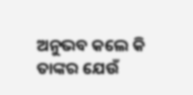ଅନୁଭବ କଲେ କି ତାଙ୍କର ଯେଉଁ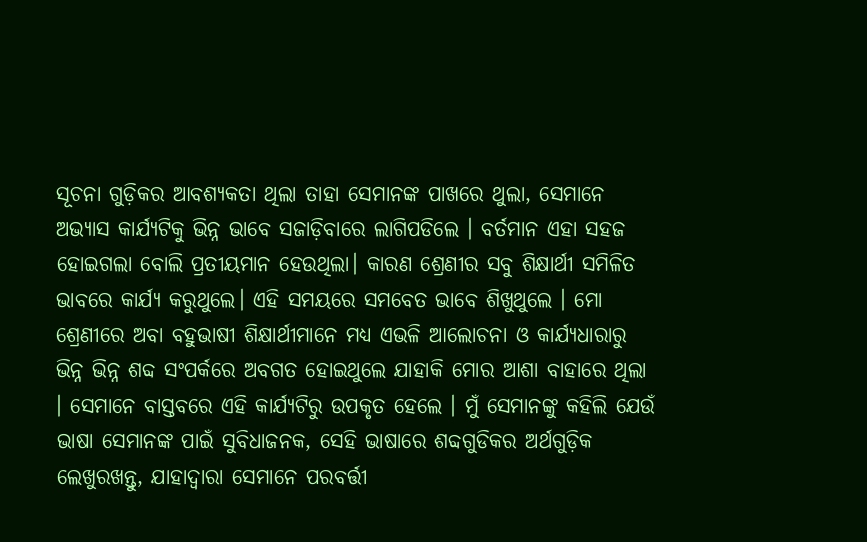ସୂଚନା ଗୁଡ଼ିକର ଆବଶ୍ୟକତା ଥିଲା ତାହା ସେମାନଙ୍କ ପାଖରେ ଥୁଲା, ସେମାନେ ଅଭ୍ୟାସ କାର୍ଯ୍ୟଟିକୁ ଭିନ୍ନ ଭାବେ ସଜାଡ଼ିବାରେ ଲାଗିପଡିଲେ । ବର୍ତମାନ ଏହା ସହଜ ହୋଇଗଲା ବୋଲି ପ୍ରତୀୟମାନ ହେଉଥିଲା। କାରଣ ଶ୍ରେଣୀର ସବୁ ଶିକ୍ଷାର୍ଥୀ ସମିଳିତ ଭାବରେ କାର୍ଯ୍ୟ କରୁଥୁଲେ। ଏହି ସମୟରେ ସମବେତ ଭାବେ ଶିଖୁଥୁଲେ । ମୋ ଶ୍ରେଣୀରେ ଅବା ବହୁଭାଷୀ ଶିକ୍ଷାର୍ଥୀମାନେ ମଧ୍ୟ ଏଭଳି ଆଲୋଚନା ଓ କାର୍ଯ୍ୟଧାରାରୁ ଭିନ୍ନ ଭିନ୍ନ ଶବ୍ଦ ସଂପର୍କରେ ଅବଗତ ହୋଇଥୁଲେ ଯାହାକି ମୋର ଆଶା ବାହାରେ ଥିଲା । ସେମାନେ ବାସ୍ତବରେ ଏହି କାର୍ଯ୍ୟଟିରୁ ଉପକୃତ ହେଲେ । ମୁଁ ସେମାନଙ୍କୁ କହିଲି ଯେଉଁ ଭାଷା ସେମାନଙ୍କ ପାଇଁ ସୁବିଧାଜନକ, ସେହି ଭାଷାରେ ଶବ୍ଦଗୁଡିକର ଅର୍ଥଗୁଡ଼ିକ ଲେଖୁରଖନ୍ତୁ, ଯାହାଦ୍ଵାରା ସେମାନେ ପରବର୍ତ୍ତୀ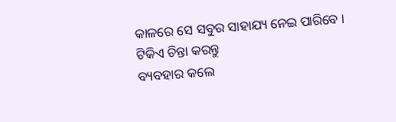କାଳରେ ସେ ସବୁର ସାହାଯ୍ୟ ନେଇ ପାରିବେ ।
ଟିକିଏ ଚିନ୍ତା କରନ୍ତୁ
ବ୍ୟବହାର କଲେ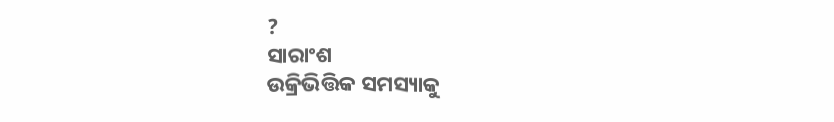?
ସାରାଂଶ
ଉକ୍ରିଭିତ୍ତିକ ସମସ୍ୟାକୁ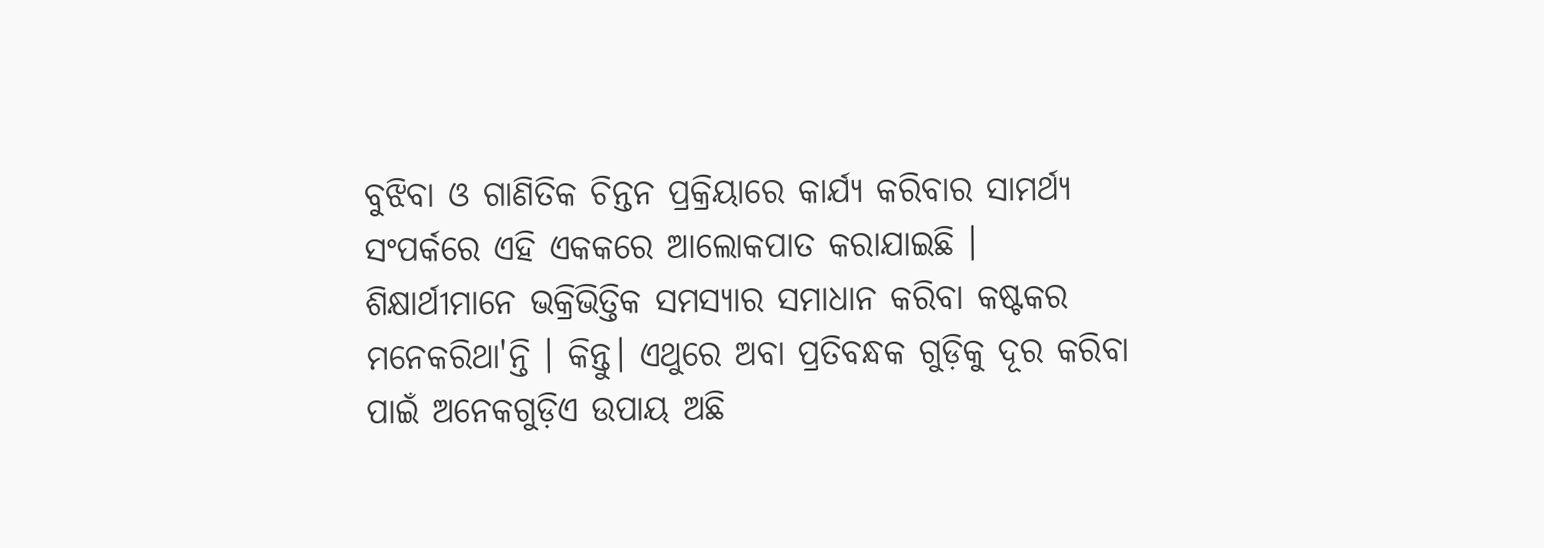ବୁଝିବା ଓ ଗାଣିତିକ ଚିନ୍ତନ ପ୍ରକ୍ରିୟାରେ କାର୍ଯ୍ୟ କରିବାର ସାମର୍ଥ୍ୟ ସଂପର୍କରେ ଏହି ଏକକରେ ଆଲୋକପାତ କରାଯାଇଛି ।
ଶିକ୍ଷାର୍ଥୀମାନେ ଭକ୍ରିଭିତ୍ତିକ ସମସ୍ୟାର ସମାଧାନ କରିବା କଷ୍ଟକର ମନେକରିଥା'ନ୍ତି । କିନ୍ତୁ। ଏଥୁରେ ଅବା ପ୍ରତିବନ୍ଧକ ଗୁଡ଼ିକୁ ଦୂର କରିବା ପାଇଁ ଅନେକଗୁଡ଼ିଏ ଉପାୟ ଅଛି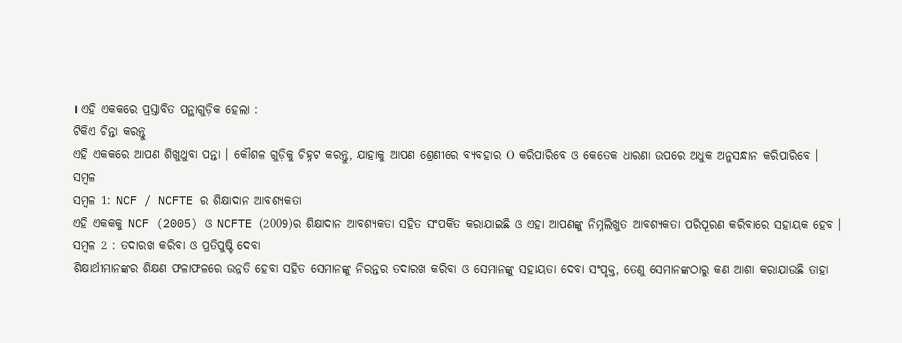। ଏହି ଏକକରେ ପ୍ରସ୍ତାବିତ ପନ୍ଥାଗୁଡ଼ିକ ହେଲା :
ଟିକିଏ ଚିନ୍ତା କରନ୍ତୁ
ଏହି ଏକକରେ ଆପଣ ଶିଖୁଥୁବା ପନ୍ତା । କୌଶଳ ଗୁଡ଼ିକୁ ଚିହ୍ନଟ କରନ୍ତୁ, ଯାହାକୁ ଆପଣ ଶ୍ରେଣୀରେ ବ୍ୟବହାର Ο କରିପାରିବେ ଓ କେତେକ ଧାରଣା ଉପରେ ଅଧୁକ ଅନୁସନ୍ଧାନ କରିପାରିବେ ।
ସମ୍ବଳ
ସମ୍ବଳ 1: NCF / NCFTE ର ଶିକ୍ଷାଦାନ ଆବଶ୍ୟକତା
ଏହି ଏକକକୁ NCF (2005) ଓ NCFTE (2009)ର ଶିକ୍ଷାଦାନ ଆବଶ୍ୟକତା ସହିତ ସଂପର୍କିତ କରାଯାଇଛି ଓ ଏହା ଆପଣଙ୍କୁ ନିମ୍ନଲିଖୁତ ଆବଶ୍ୟକତା ପରିପୂରଣ କରିବାରେ ସହାୟକ ହେବ ।
ସମ୍ବଳ 2 : ତଦାରଖ କରିବା ଓ ପ୍ରତିପୁଷ୍ଟି ଦେବା
ଶିକ୍ଷାର୍ଥୀମାନଙ୍କର ଶିକ୍ଷଣ ଫଳାଫଳରେ ଉନ୍ନତି ହେବା ସହିତ ସେମାନଙ୍କୁ ନିରନ୍ତର ତଦାରଖ କରିବା ଓ ସେମାନଙ୍କୁ ସହାୟତା ଦେବା ସଂପୃକ୍ତ, ତେଣୁ ସେମାନଙ୍କଠାରୁ କଣ ଆଶା କରାଯାଉଛି ତାହା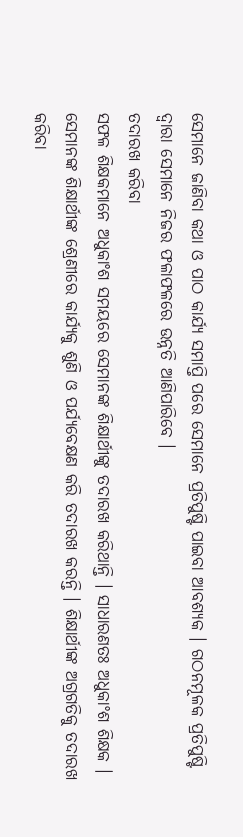ସେମାନେ ଜାଣିବା କଥା ଓ ପାଠ କାର୍ଯ୍ୟ ସମାପ୍ତି ପରେ ସେମାନେ ପ୍ରତିପୁଷ୍ଟି ପାଇବା ଆବଶ୍ୟକ । ଗଠନମୂଳକ ପ୍ରତିପୁଷ୍ଟି ଦ୍ଵାରା ସେମାନେ ନିଜର ଫଳାଫଳରେ ଉନ୍ନତି ଆଣିପାରିବେ ।
ତଦାରଖ କରିବା
ସଫଳ ଶିକ୍ଷକମାନେ ଅଧୁକାଂଶ ସମୟରେ ସେମାନଙ୍କ ଶିକ୍ଷାର୍ଥୀଙ୍କୁ ତଦାରଖ କରିଥାନ୍ତି । ସାଧାରଣତଃ ଅଧୁକାଂଶ ଶିକ୍ଷକ । ସେମାନଙ୍କ ଶିକ୍ଷାର୍ଥୀଙ୍କ ଶ୍ରେଣୀରେ କାର୍ଯ୍ୟକୁ ଶୁଣି ଓ ପର୍ଯ୍ୟବେକ୍ଷଣ କରି ତଦାରଖ କରନ୍ତି । ଶିକ୍ଷାର୍ଥୀଙ୍କ ଅଗ୍ରଗତିକୁ ତଦାରଖ କରିବା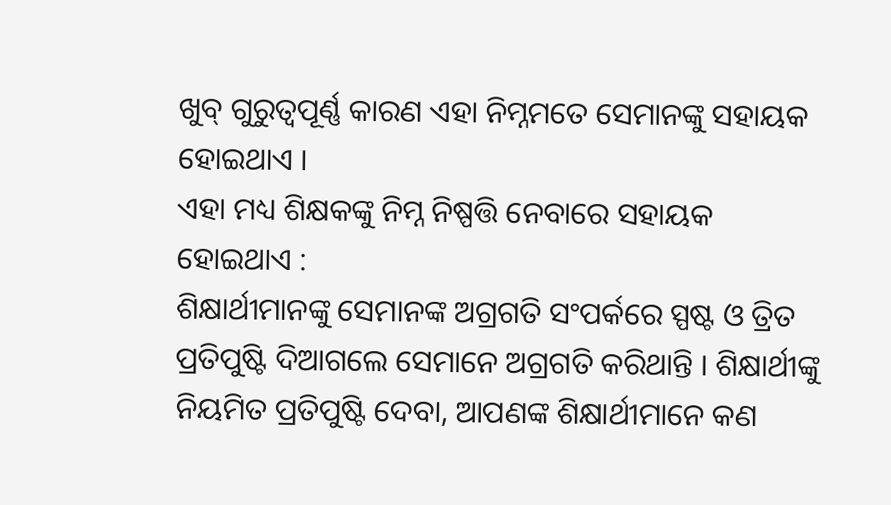ଖୁବ୍ ଗୁରୁତ୍ଵପୂର୍ଣ୍ଣ କାରଣ ଏହା ନିମ୍ନମତେ ସେମାନଙ୍କୁ ସହାୟକ ହୋଇଥାଏ ।
ଏହା ମଧ୍ୟ ଶିକ୍ଷକଙ୍କୁ ନିମ୍ନ ନିଷ୍ପତ୍ତି ନେବାରେ ସହାୟକ ହୋଇଥାଏ :
ଶିକ୍ଷାର୍ଥୀମାନଙ୍କୁ ସେମାନଙ୍କ ଅଗ୍ରଗତି ସଂପର୍କରେ ସ୍ପଷ୍ଟ ଓ ତ୍ରିତ ପ୍ରତିପୁଷ୍ଟି ଦିଆଗଲେ ସେମାନେ ଅଗ୍ରଗତି କରିଥାନ୍ତି । ଶିକ୍ଷାର୍ଥୀଙ୍କୁ ନିୟମିତ ପ୍ରତିପୁଷ୍ଟି ଦେବା, ଆପଣଙ୍କ ଶିକ୍ଷାର୍ଥୀମାନେ କଣ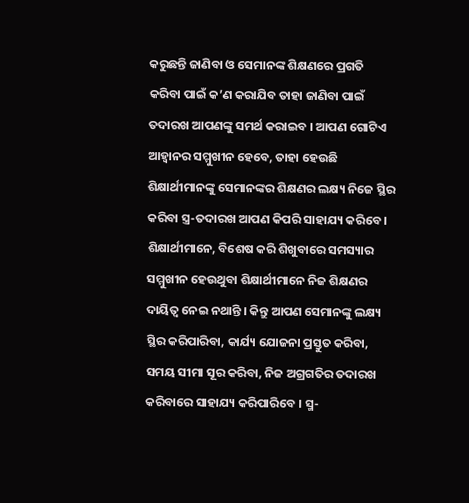କରୁଛନ୍ତି ଜାଣିବା ଓ ସେମାନଙ୍କ ଶିକ୍ଷଣରେ ପ୍ରଗତି କରିବା ପାଇଁ କ’ଣ କରାଯିବ ତାହା ଜାଣିବା ପାଇଁ ତଦାରଖ ଆପଣଙ୍କୁ ସମର୍ଥ କରାଇବ । ଆପଣ ଗୋଟିଏ ଆହ୍ୱାନର ସମ୍ମୁଖୀନ ହେବେ, ତାହା ହେଉଛି ଶିକ୍ଷାର୍ଥୀମାନଙ୍କୁ ସେମାନଙ୍କର ଶିକ୍ଷଣର ଲକ୍ଷ୍ୟ ନିଜେ ସ୍ଥିର କରିବା ସ୍ତ୍ର-ତଦାରଖ ଆପଣ କିପରି ସାହାଯ୍ୟ କରିବେ । ଶିକ୍ଷାର୍ଥୀମାନେ, ବିଶେଷ କରି ଶିଖୁବାରେ ସମସ୍ୟାର ସମ୍ମୁଖୀନ ହେଉଥୁବା ଶିକ୍ଷାର୍ଥୀମାନେ ନିଜ ଶିକ୍ଷଣର ଦାୟିତ୍ଵ ନେଇ ନଥାନ୍ତି । କିନ୍ତୁ ଆପଣ ସେମାନଙ୍କୁ ଲକ୍ଷ୍ୟ ସ୍ଥିର କରିପାରିବା, କାର୍ଯ୍ୟ ଯୋଜନା ପ୍ରସ୍ତୁତ କରିବା, ସମୟ ସୀମା ସୂର କରିବା, ନିଜ ଅଗ୍ରଗତିର ତଦାରଖ କରିବାରେ ସାହାଯ୍ୟ କରିପାରିବେ । ସ୍ମ-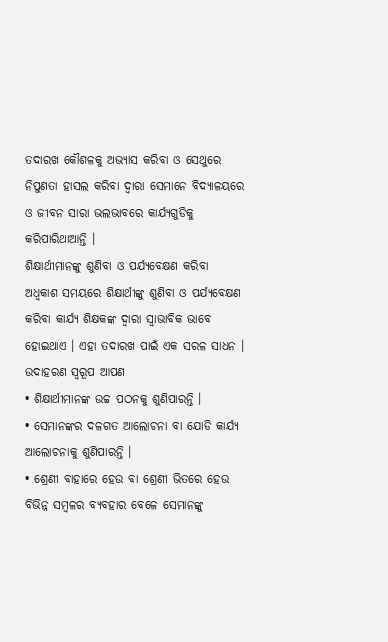ତଦାରଖ କୌଶଳକୁ ଅଭ୍ୟାସ କରିବା ଓ ସେଥୁରେ ନିପୁଣତା ହାସଲ କରିବା ଦ୍ଵାରା ସେମାନେ ବିଦ୍ୟାଳୟରେ ଓ ଜୀବନ ସାରା ଭଲଭାବରେ କାର୍ଯ୍ୟଗୁଡିକୁ କରିପାରିଥାଆନ୍ତି ।
ଶିକ୍ଷାର୍ଥୀମାନଙ୍କୁ ଶୁଣିବା ଓ ପର୍ଯ୍ୟବେକ୍ଷଣ କରିବା
ଅଧ୍ବକାଶ ସମୟରେ ଶିକ୍ଷାର୍ଥୀଙ୍କୁ ଶୁଣିବା ଓ ପର୍ଯ୍ୟବେକ୍ଷଣ କରିବା କାର୍ଯ୍ୟ ଶିକ୍ଷକଙ୍କ ଦ୍ଵାରା ସ୍ବାଭାବିକ ଭାବେ ହୋଇଥାଏ । ଏହା ତଦାରଖ ପାଇଁ ଏକ ସରଳ ସାଧନ । ଉଦାହରଣ ସ୍ଵରୂପ ଆପଣ
• ଶିକ୍ଷାର୍ଥୀମାନଙ୍କ ଉଚ୍ଚ ପଠନକୁ ଶୁଣିପାରନ୍ତି ।
• ସେମାନଙ୍କର ଦଳଗତ ଆଲୋଚନା ବା ଯୋଡି କାର୍ଯ୍ୟ ଆଲୋଚନାକୁ ଶୁଣିପାରନ୍ତି ।
• ଶ୍ରେଣୀ ବାହାରେ ହେଉ ବା ଶ୍ରେଣୀ ଭିତରେ ହେଉ ବିଭିନ୍ନ ସମ୍ବଳର ବ୍ୟବହାର ବେଳେ ସେମାନଙ୍କୁ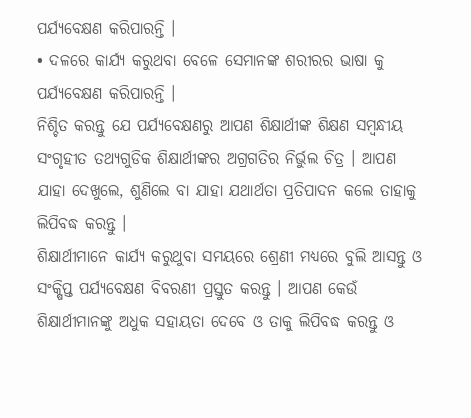ପର୍ଯ୍ୟବେକ୍ଷଣ କରିପାରନ୍ତି ।
• ଦଳରେ କାର୍ଯ୍ୟ କରୁଥବା ବେଳେ ସେମାନଙ୍କ ଶରୀରର ଭାଷା କୁ ପର୍ଯ୍ୟବେକ୍ଷଣ କରିପାରନ୍ତି ।
ନିଶ୍ଚିତ କରନ୍ତୁ ଯେ ପର୍ଯ୍ୟବେକ୍ଷଣରୁ ଆପଣ ଶିକ୍ଷାର୍ଥୀଙ୍କ ଶିକ୍ଷଣ ସମ୍ବନ୍ଧୀୟ ସଂଗୃହୀତ ତଥ୍ୟଗୁଡିକ ଶିକ୍ଷାର୍ଥୀଙ୍କର ଅଗ୍ରଗତିର ନିର୍ଭୁଲ ଚିତ୍ର । ଆପଣ ଯାହା ଦେଖୁଲେ, ଶୁଣିଲେ ବା ଯାହା ଯଥାର୍ଥତା ପ୍ରତିପାଦନ କଲେ ତାହାକୁ ଲିପିବଦ୍ଧ କରନ୍ତୁ ।
ଶିକ୍ଷାର୍ଥୀମାନେ କାର୍ଯ୍ୟ କରୁଥୁବା ସମୟରେ ଶ୍ରେଣୀ ମଧ୍ୟରେ ବୁଲି ଆସନ୍ତୁ ଓ ସଂକ୍ଷିପ୍ତ ପର୍ଯ୍ୟବେକ୍ଷଣ ବିବରଣୀ ପ୍ରସ୍ତୁତ କରନ୍ତୁ । ଆପଣ କେଉଁ ଶିକ୍ଷାର୍ଥୀମାନଙ୍କୁ ଅଧୁକ ସହାୟତା ଦେବେ ଓ ତାକୁ ଲିପିବଦ୍ଧ କରନ୍ତୁ ଓ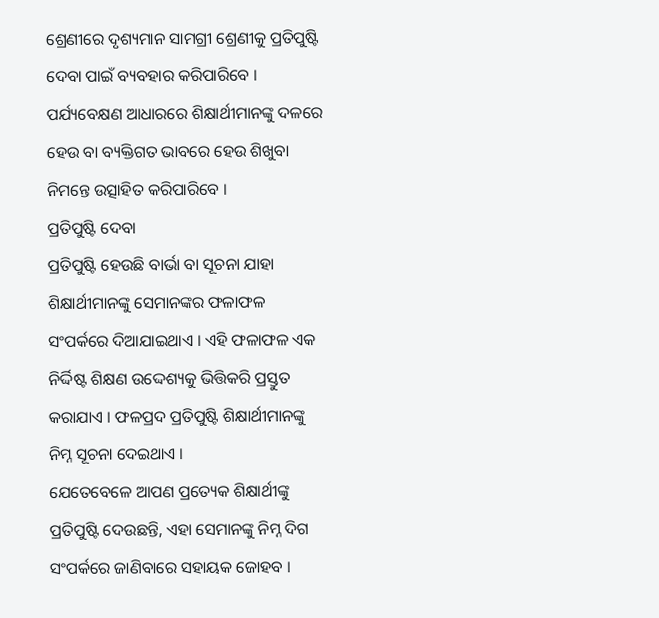ଶ୍ରେଣୀରେ ଦୃଶ୍ୟମାନ ସାମଗ୍ରୀ ଶ୍ରେଣୀକୁ ପ୍ରତିପୁଷ୍ଟି ଦେବା ପାଇଁ ବ୍ୟବହାର କରିପାରିବେ । ପର୍ଯ୍ୟବେକ୍ଷଣ ଆଧାରରେ ଶିକ୍ଷାର୍ଥୀମାନଙ୍କୁ ଦଳରେ ହେଉ ବା ବ୍ୟକ୍ତିଗତ ଭାବରେ ହେଉ ଶିଖୁବା ନିମନ୍ତେ ଉତ୍ସାହିତ କରିପାରିବେ ।
ପ୍ରତିପୁଷ୍ଟି ଦେବା
ପ୍ରତିପୁଷ୍ଟି ହେଉଛି ବାର୍ଭା ବା ସୂଚନା ଯାହା ଶିକ୍ଷାର୍ଥୀମାନଙ୍କୁ ସେମାନଙ୍କର ଫଳାଫଳ ସଂପର୍କରେ ଦିଆଯାଇଥାଏ । ଏହି ଫଳାଫଳ ଏକ ନିର୍ଦ୍ଦିଷ୍ଟ ଶିକ୍ଷଣ ଉଦ୍ଦେଶ୍ୟକୁ ଭିତ୍ତିକରି ପ୍ରସ୍ତୁତ କରାଯାଏ । ଫଳପ୍ରଦ ପ୍ରତିପୁଷ୍ଟି ଶିକ୍ଷାର୍ଥୀମାନଙ୍କୁ ନିମ୍ନ ସୂଚନା ଦେଇଥାଏ ।
ଯେତେବେଳେ ଆପଣ ପ୍ରତ୍ୟେକ ଶିକ୍ଷାର୍ଥୀଙ୍କୁ ପ୍ରତିପୁଷ୍ଟି ଦେଉଛନ୍ତି, ଏହା ସେମାନଙ୍କୁ ନିମ୍ନ ଦିଗ ସଂପର୍କରେ ଜାଣିବାରେ ସହାୟକ ଜୋହବ ।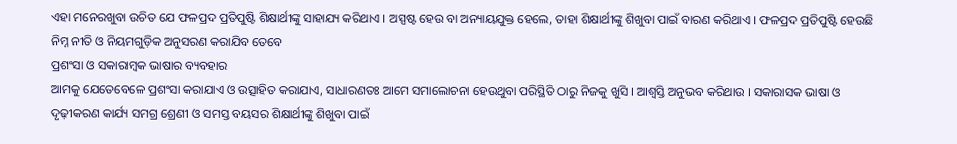ଏହା ମନେରଖୁବା ଉଚିତ ଯେ ଫଳପ୍ରଦ ପ୍ରତିପୁଷ୍ଟି ଶିକ୍ଷାର୍ଥୀଙ୍କୁ ସାହାଯ୍ୟ କରିଥାଏ । ଅସ୍ପଷ୍ଟ ହେଉ ବା ଅନ୍ୟାୟଯୁକ୍ତ ହେଲେ, ତାହା ଶିକ୍ଷାର୍ଥୀଙ୍କୁ ଶିଖୁବା ପାଇଁ ବାରଣ କରିଥାଏ । ଫଳପ୍ରଦ ପ୍ରତିପୁଷ୍ଟି ହେଉଛି
ନିମ୍ନ ନୀତି ଓ ନିୟମଗୁଡ଼ିକ ଅନୁସରଣ କରାଯିବ ତେବେ
ପ୍ରଶଂସା ଓ ସକାରାମ୍ବକ ଭାଷାର ବ୍ୟବହାର
ଆମକୁ ଯେତେବେଳେ ପ୍ରଶଂସା କରାଯାଏ ଓ ଉତ୍ସାହିତ କରାଯାଏ, ସାଧାରଣତଃ ଆମେ ସମାଲୋଚନା ହେଉଥୁବା ପରିସ୍ଥିତି ଠାରୁ ନିଜକୁ ଖୁସି । ଆଶ୍ୱସ୍ତି ଅନୁଭବ କରିଥାଉ । ସକାରାସକ ଭାଷା ଓ ଦୃଢ଼ୀକରଣ କାର୍ଯ୍ୟ ସମଗ୍ର ଶ୍ରେଣୀ ଓ ସମସ୍ତ ବୟସର ଶିକ୍ଷାର୍ଥୀଙ୍କୁ ଶିଖୁବା ପାଇଁ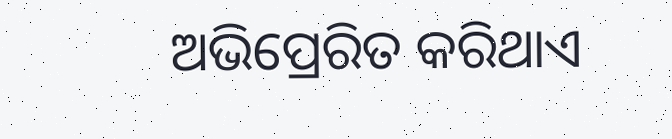ଅଭିପ୍ରେରିତ କରିଥାଏ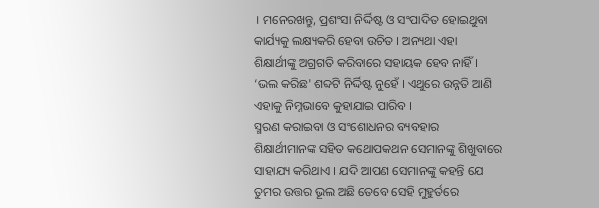। ମନେରଖନ୍ତୁ, ପ୍ରଶଂସା ନିର୍ଦ୍ଦିଷ୍ଟ ଓ ସଂପାଦିତ ହୋଇଥୁବା କାର୍ଯ୍ୟକୁ ଲକ୍ଷ୍ୟକରି ହେବା ଉଚିତ । ଅନ୍ୟଥା ଏହା ଶିକ୍ଷାର୍ଥୀଙ୍କୁ ଅଗ୍ରଗତି କରିବାରେ ସହାୟକ ହେବ ନାହିଁ । ‘ଭଲ କରିଛ' ଶବ୍ଦଟି ନିର୍ଦ୍ଦିଷ୍ଟ ନୁହେଁ । ଏଥୁରେ ଉନ୍ନତି ଆଣି ଏହାକୁ ନିମ୍ନଭାବେ କୁହାଯାଇ ପାରିବ ।
ସ୍ମରଣ କରାଇବା ଓ ସଂଶୋଧନର ବ୍ୟବହାର
ଶିକ୍ଷାର୍ଥୀମାନଙ୍କ ସହିତ କଥୋପକଥନ ସେମାନଙ୍କୁ ଶିଖୁବାରେ ସାହାଯ୍ୟ କରିଥାଏ । ଯଦି ଆପଣ ସେମାନଙ୍କୁ କହନ୍ତି ଯେ ତୁମର ଉତ୍ତର ଭୂଲ ଅଛି ତେବେ ସେହି ମୁହୁର୍ତରେ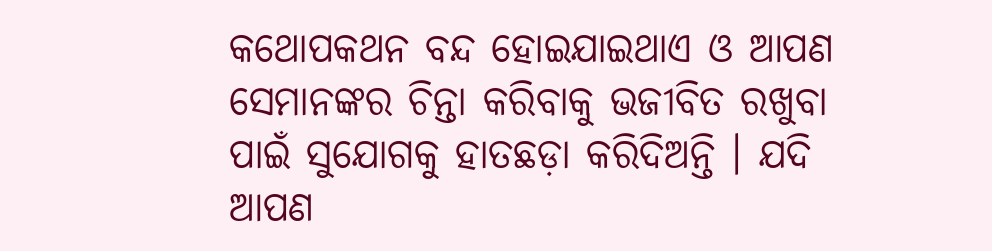କଥୋପକଥନ ବନ୍ଦ ହୋଇଯାଇଥାଏ ଓ ଆପଣ ସେମାନଙ୍କର ଚିନ୍ତା କରିବାକୁ ଭଜୀବିତ ରଖୁବା ପାଇଁ ସୁଯୋଗକୁ ହାତଛଡ଼ା କରିଦିଅନ୍ତି । ଯଦି ଆପଣ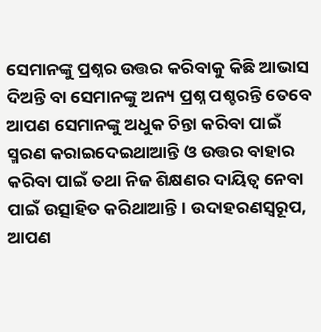ସେମାନଙ୍କୁ ପ୍ରଶ୍ନର ଉତ୍ତର କରିବାକୁ କିଛି ଆଭାସ ଦିଅନ୍ତି ବା ସେମାନଙ୍କୁ ଅନ୍ୟ ପ୍ରଶ୍ନ ପଶ୍ଚରନ୍ତି ତେବେ ଆପଣ ସେମାନଙ୍କୁ ଅଧୁକ ଚିନ୍ତା କରିବା ପାଇଁ ସ୍ମରଣ କରାଇଦେଇଥାଆନ୍ତି ଓ ଉତ୍ତର ବାହାର କରିବା ପାଇଁ ତଥା ନିଜ ଶିକ୍ଷଣର ଦାୟିତ୍ଵ ନେବା ପାଇଁ ଉତ୍ସାହିତ କରିଥାଆନ୍ତି । ଉଦାହରଣସ୍ଵରୂପ, ଆପଣ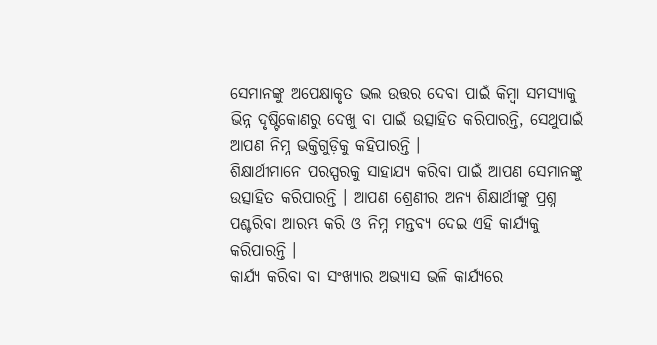ସେମାନଙ୍କୁ ଅପେକ୍ଷାକୃତ ଭଲ ଉତ୍ତର ଦେବା ପାଇଁ କିମ୍ବା ସମସ୍ୟାକୁ ଭିନ୍ନ ଦୃଷ୍ଟିକୋଣରୁ ଦେଖୁ ବା ପାଇଁ ଉତ୍ସାହିତ କରିପାରନ୍ତି, ସେଥୁପାଇଁ ଆପଣ ନିମ୍ନ ଭକ୍ତିଗୁଡ଼ିକୁ କହିପାରନ୍ତି ।
ଶିକ୍ଷାର୍ଥୀମାନେ ପରସ୍ପରକୁ ସାହାଯ୍ୟ କରିବା ପାଇଁ ଆପଣ ସେମାନଙ୍କୁ ଉତ୍ସାହିତ କରିପାରନ୍ତି । ଆପଣ ଶ୍ରେଣୀର ଅନ୍ୟ ଶିକ୍ଷାର୍ଥୀଙ୍କୁ ପ୍ରଶ୍ନ ପଶ୍ଚରିବା ଆରମ୍ଭ କରି ଓ ନିମ୍ନ ମନ୍ତବ୍ୟ ଦେଇ ଏହି କାର୍ଯ୍ୟକୁ କରିପାରନ୍ତି ।
କାର୍ଯ୍ୟ କରିବା ବା ସଂଖ୍ୟାର ଅଭ୍ୟାସ ଭଳି କାର୍ଯ୍ୟରେ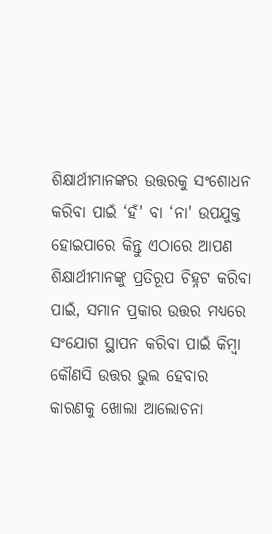ଶିକ୍ଷାର୍ଥୀମାନଙ୍କର ଉତ୍ତରକୁ ସଂଶୋଧନ କରିବା ପାଇଁ ‘ହଁ' ବା ‘ନା' ଉପଯୁକ୍ତ ହୋଇପାରେ କିନ୍ତୁ ଏଠାରେ ଆପଣ ଶିକ୍ଷାର୍ଥୀମାନଙ୍କୁ ପ୍ରତିରୂପ ଚିହ୍ନଟ କରିବା ପାଇଁ, ସମାନ ପ୍ରକାର ଉତ୍ତର ମଧ୍ୟରେ ସଂଯୋଗ ସ୍ଥାପନ କରିବା ପାଇଁ କିମ୍ବା କୌଣସି ଉତ୍ତର ଭୁଲ ହେବାର କାରଣକୁ ଖୋଲା ଆଲୋଚନା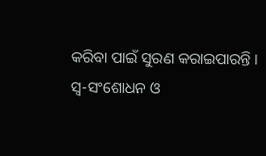କରିବା ପାଇଁ ସୁରଣ କରାଇପାରନ୍ତି ।
ସ୍ଵ-ସଂଶୋଧନ ଓ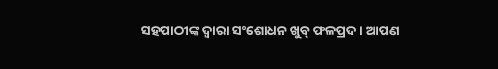ସହପାଠୀଙ୍କ ଦ୍ଵାରା ସଂଶୋଧନ ଖୁବ୍ ଫଳପ୍ରଦ । ଆପଣ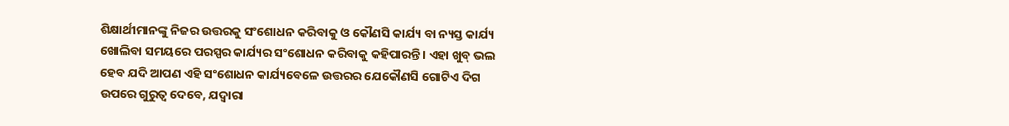ଶିକ୍ଷାର୍ଥୀମାନଙ୍କୁ ନିଜର ଉତ୍ତରକୁ ସଂଶୋଧନ କରିବାକୁ ଓ କୌଣସି କାର୍ଯ୍ୟ ବା ନ୍ୟସ୍ତ କାର୍ଯ୍ୟ ଖୋଲିବା ସମୟରେ ପରସ୍ପର କାର୍ଯ୍ୟର ସଂଶୋଧନ କରିବାକୁ କହିପାରନ୍ତି । ଏହା ଖୁବ୍ ଭଲ ହେବ ଯଦି ଆପଣ ଏହି ସଂଶୋଧନ କାର୍ଯ୍ୟବେଳେ ଉତ୍ତରର ଯେକୌଣସି ଗୋଟିଏ ଦିଗ ଉପରେ ଗୁରୁତ୍ଵ ଦେବେ, ଯଦ୍ଵାରା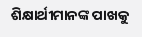ଶିକ୍ଷାର୍ଥୀମାନଙ୍କ ପାଖକୁ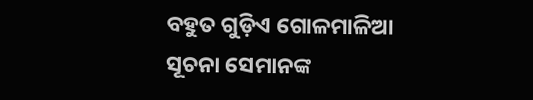ବହୁତ ଗୁଡ଼ିଏ ଗୋଳମାଳିଆ ସୂଚନା ସେମାନଙ୍କ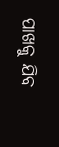ପାଖକୁ ଯିବ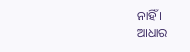ନାହିଁ ।
ଆଧାର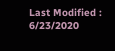Last Modified : 6/23/2020